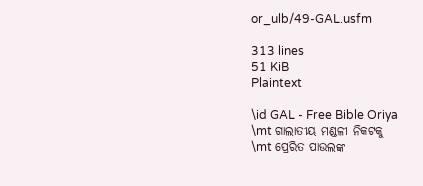or_ulb/49-GAL.usfm

313 lines
51 KiB
Plaintext

\id GAL - Free Bible Oriya
\mt ଗାଲାତୀୟ ମଣ୍ଡଳୀ ନିକଟକୁ
\mt ପ୍ରେରିତ ପାଉଲଙ୍କ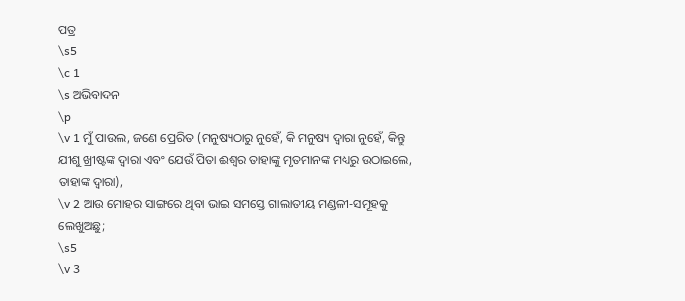ପତ୍ର
\s5
\c 1
\s ଅଭିବାଦନ
\p
\v 1 ମୁଁ ପାଉଲ, ଜଣେ ପ୍ରେରିତ (ମନୁଷ୍ୟଠାରୁ ନୁହେଁ, କି ମନୁଷ୍ୟ ଦ୍ୱାରା ନୁହେଁ, କିନ୍ତୁ ଯୀଶୁ ଖ୍ରୀଷ୍ଟଙ୍କ ଦ୍ୱାରା ଏବଂ ଯେଉଁ ପିତା ଈଶ୍ୱର ତାହାଙ୍କୁ ମୃତମାନଙ୍କ ମଧ୍ୟରୁ ଉଠାଇଲେ, ତାହାଙ୍କ ଦ୍ୱାରା),
\v 2 ଆଉ ମୋହର ସାଙ୍ଗରେ ଥିବା ଭାଇ ସମସ୍ତେ ଗାଲାତୀୟ ମଣ୍ଡଳୀ-ସମୂହକୁ ଲେଖୁଅଛୁ;
\s5
\v 3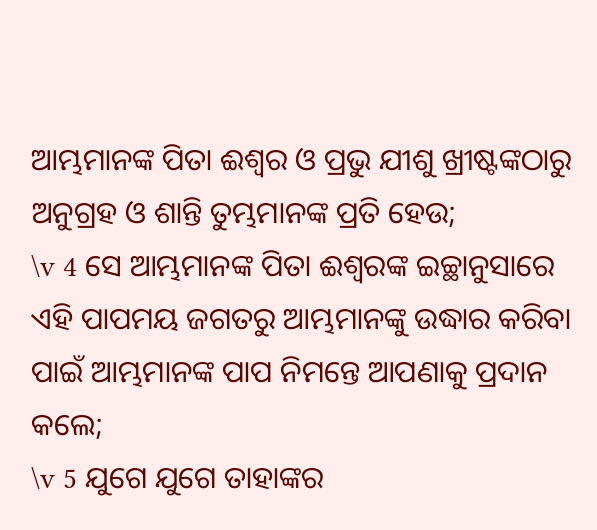ଆମ୍ଭମାନଙ୍କ ପିତା ଈଶ୍ୱର ଓ ପ୍ରଭୁ ଯୀଶୁ ଖ୍ରୀଷ୍ଟଙ୍କଠାରୁ ଅନୁଗ୍ରହ ଓ ଶାନ୍ତି ତୁମ୍ଭମାନଙ୍କ ପ୍ରତି ହେଉ;
\v 4 ସେ ଆମ୍ଭମାନଙ୍କ ପିତା ଈଶ୍ୱରଙ୍କ ଇଚ୍ଛାନୁସାରେ ଏହି ପାପମୟ ଜଗତରୁ ଆମ୍ଭମାନଙ୍କୁ ଉଦ୍ଧାର କରିବା ପାଇଁ ଆମ୍ଭମାନଙ୍କ ପାପ ନିମନ୍ତେ ଆପଣାକୁ ପ୍ରଦାନ କଲେ;
\v 5 ଯୁଗେ ଯୁଗେ ତାହାଙ୍କର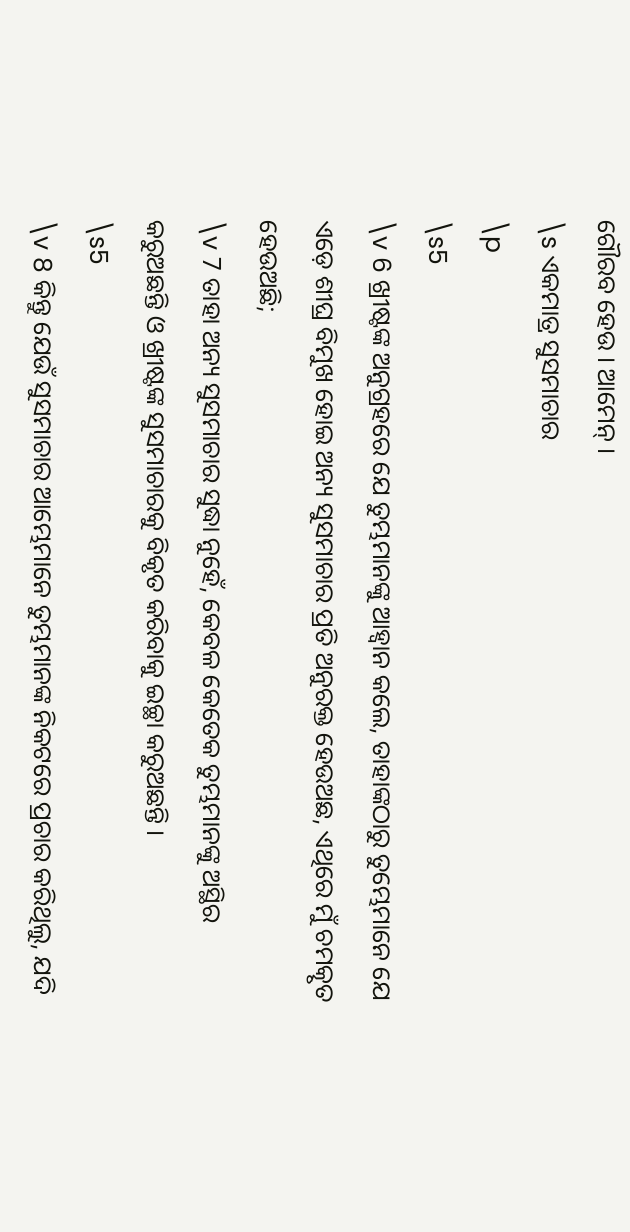ଗୌରବ ହେଉ । ଆମେନ୍‍ ।
\s ଏକମାତ୍ର ସୁସମାଚାର
\p
\s5
\v 6 ଖ୍ରୀଷ୍ଟଙ୍କ ଅନୁଗ୍ରହରେ ଯେ ତୁମ୍ଭମାନଙ୍କୁ ଆହ୍ୱାନ କଲେ, ତାହାଙ୍କଠାରୁ ତୁମ୍ଭେମାନେ ଯେ ଏଡ଼େ ଶୀଘ୍ର ବିମୁଖ ହୋଇ ଅନ୍ୟ ସୁସମାଚାର ପ୍ରତି ଅନୁରକ୍ତ ହେଉଅଛ, ଏଥିରେ ମୁଁ ଚମତ୍କୃତ ହେଉଅଛି;
\v 7 ତାହା ଅନ୍ୟ ସୁସମାଚାର ସୁଦ୍ଧା ନୁହେଁ, କେବଳ କେତେକ ତୁମ୍ଭମାନଙ୍କୁ ଅସ୍ଥିର କରୁଅଛନ୍ତି ଓ ଖ୍ରୀଷ୍ଟଙ୍କ ସୁସମାଚାରକୁ ବିକୃତ କରିବାକୁ ଇଚ୍ଛା କରୁଅଛନ୍ତି ।
\s5
\v 8 କିନ୍ତୁ ଯେଉଁ ସୁସମାଚାର ଆମ୍ଭେମାନେ ତୁମ୍ଭମାନଙ୍କ ନିକଟରେ ପ୍ରଚାର କରିଥିଲୁ, ଯଦି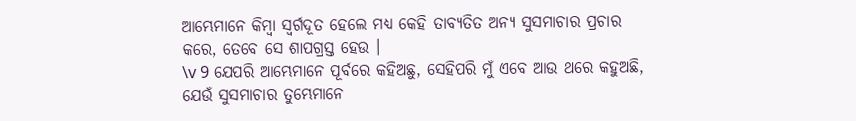ଆମ୍ଭେମାନେ କିମ୍ବା ସ୍ୱର୍ଗଦୂତ ହେଲେ ମଧ୍ୟ କେହି ତାବ୍ୟତିତ ଅନ୍ୟ ସୁସମାଚାର ପ୍ରଚାର କରେ, ତେବେ ସେ ଶାପଗ୍ରସ୍ତ ହେଉ ।
\v 9 ଯେପରି ଆମ୍ଭେମାନେ ପୂର୍ବରେ କହିଅଛୁ, ସେହିପରି ମୁଁ ଏବେ ଆଉ ଥରେ କହୁଅଛି, ଯେଉଁ ସୁସମାଚାର ତୁମ୍ଭେମାନେ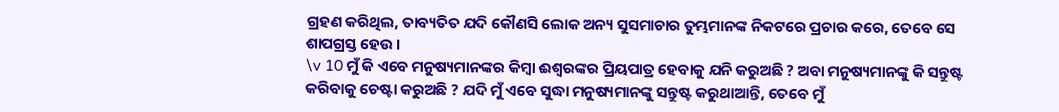ଗ୍ରହଣ କରିଥିଲ, ତାବ୍ୟତିତ ଯଦି କୌଣସି ଲୋକ ଅନ୍ୟ ସୁସମାଚାର ତୁମ୍ଭମାନଙ୍କ ନିକଟରେ ପ୍ରଚାର କରେ, ତେବେ ସେ ଶାପଗ୍ରସ୍ତ ହେଉ ।
\v 10 ମୁଁ କି ଏବେ ମନୁଷ୍ୟମାନଙ୍କର କିମ୍ବା ଈଶ୍ୱରଙ୍କର ପ୍ରିୟପାତ୍ର ହେବାକୁ ଯନି କରୁଅଛି ? ଅବା ମନୁଷ୍ୟମାନଙ୍କୁ କି ସନ୍ତୁଷ୍ଟ କରିବାକୁ ଚେଷ୍ଟା କରୁଅଛି ? ଯଦି ମୁଁ ଏବେ ସୁଦ୍ଧା ମନୁଷ୍ୟମାନଙ୍କୁ ସନ୍ତୁଷ୍ଟ କରୁଥାଆନ୍ତି, ତେବେ ମୁଁ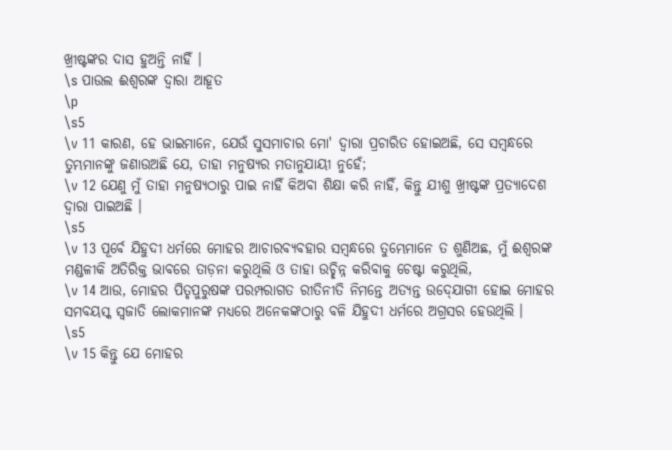ଖ୍ରୀଷ୍ଟଙ୍କର ଦାସ ହୁଅନ୍ତି ନାହିଁ ।
\s ପାଉଲ ଈଶ୍ୱରଙ୍କ ଦ୍ୱାରା ଆହୂତ
\p
\s5
\v 11 କାରଣ, ହେ ଭାଇମାନେ, ଯେଉଁ ସୁସମାଚାର ମୋ' ଦ୍ୱାରା ପ୍ରଚାରିତ ହୋଇଅଛି, ସେ ସମ୍ବନ୍ଧରେ ତୁମ୍ଭମାନଙ୍କୁ ଜଣାଉଅଛି ଯେ, ତାହା ମନୁଷ୍ୟର ମତାନୁଯାୟୀ ନୁହେଁ;
\v 12 ଯେଣୁ ମୁଁ ତାହା ମନୁଷ୍ୟଠାରୁ ପାଇ ନାହିଁ କିଅବା ଶିକ୍ଷା କରି ନାହିଁ, କିନ୍ତୁ ଯୀଶୁ ଖ୍ରୀଷ୍ଟଙ୍କ ପ୍ରତ୍ୟାଦେଶ ଦ୍ୱାରା ପାଇଅଛି ।
\s5
\v 13 ପୂର୍ବେ ଯିହୁଦୀ ଧର୍ମରେ ମୋହର ଆଚାରବ୍ୟବହାର ସମ୍ବନ୍ଧରେ ତୁମ୍ଭେମାନେ ତ ଶୁଣିଅଛ, ମୁଁ ଈଶ୍ୱରଙ୍କ ମଣ୍ଡଳୀକି ଅତିରିକ୍ତ ଭାବରେ ତାଡ଼ନା କରୁଥିଲି ଓ ତାହା ଉଚ୍ଛିନ୍ନ କରିବାକୁ ଚେଷ୍ଟା କରୁଥିଲି,
\v 14 ଆଉ, ମୋହର ପିତୃପୁରୁଷଙ୍କ ପରମ୍ପରାଗତ ରୀତିନୀତି ନିମନ୍ତେ ଅତ୍ୟନ୍ତ ଉଦ୍‍ଯୋଗୀ ହୋଇ ମୋହର ସମବୟସ୍କ ସ୍ୱଜାତି ଲୋକମାନଙ୍କ ମଧ୍ୟରେ ଅନେକଙ୍କଠାରୁ ବଳି ଯିହୁଦୀ ଧର୍ମରେ ଅଗ୍ରସର ହେଉଥିଲି ।
\s5
\v 15 କିନ୍ତୁ ଯେ ମୋହର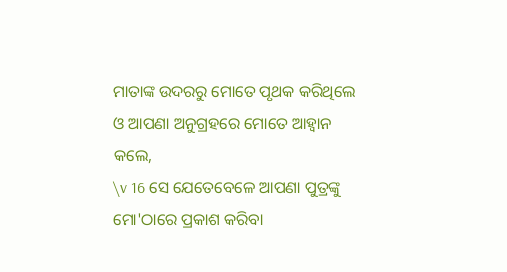ମାତାଙ୍କ ଉଦରରୁ ମୋତେ ପୃଥକ କରିଥିଲେ ଓ ଆପଣା ଅନୁଗ୍ରହରେ ମୋତେ ଆହ୍ୱାନ କଲେ,
\v 16 ସେ ଯେତେବେଳେ ଆପଣା ପୁତ୍ରଙ୍କୁ ମୋ'ଠାରେ ପ୍ରକାଶ କରିବା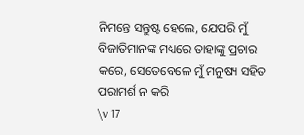ନିମନ୍ତେ ସନ୍ତୁଷ୍ଟ ହେଲେ, ଯେପରି ମୁଁ ବିଜାତିମାନଙ୍କ ମଧ୍ୟରେ ତାହାଙ୍କୁ ପ୍ରଚାର କରେ, ସେତେବେଳେ ମୁଁ ମନୁଷ୍ୟ ସହିତ ପରାମର୍ଶ ନ କରି
\v 17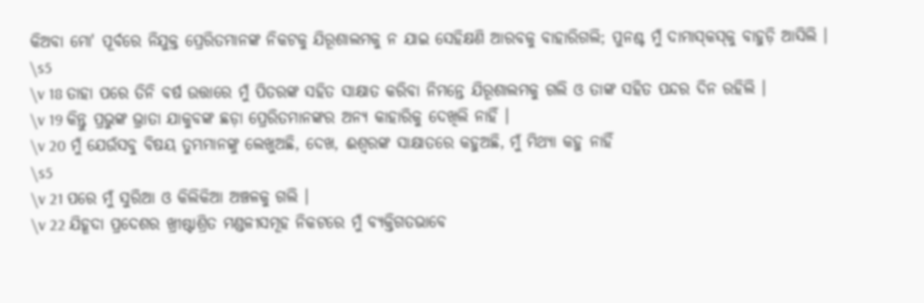କିଅବା ମୋ' ପୂର୍ବରେ ନିଯୁକ୍ତ ପ୍ରେରିତମାନଙ୍କ ନିକଟକୁ ଯିରୂଶାଲମକୁ ନ ଯାଇ ସେହିକ୍ଷଣି ଆରବକୁ ବାହାରିଗଲି; ପୁନଶ୍ଚ ମୁଁ ଦାମାସ୍‍କସ୍‍କୁ ବାହୁଡ଼ି ଆସିଲି ।
\s5
\v 18 ତାହା ପରେ ତିନି ବର୍ଷ ଉତ୍ତାରେ ମୁଁ ପିତରଙ୍କ ସହିତ ସାକ୍ଷାତ କରିବା ନିମନ୍ତେ ଯିରୂଶାଲମକୁ ଗଲି ଓ ତାଙ୍କ ସହିତ ପନ୍ଦର ଦିନ ରହିଲି ।
\v 19 କିନ୍ତୁ ପ୍ରଭୁଙ୍କ ଭ୍ରାତା ଯାକୁବଙ୍କ ଛଡ଼ା ପ୍ରେରିତମାନଙ୍କର ଅନ୍ୟ କାହାରିକୁ ଦେଖିଲି ନାହିଁ ।
\v 20 ମୁଁ ଯେଉଁସବୁ ବିଷୟ ତୁମ୍ଭମାନଙ୍କୁ ଲେଖୁଅଛି, ଦେଖ, ଈଶ୍ୱରଙ୍କ ସାକ୍ଷାତରେ କହୁଅଛି, ମୁଁ ମିଥ୍ୟା କହୁ ନାହିଁ
\s5
\v 21 ପରେ ମୁଁ ସୁରିଆ ଓ କିଲିକିଆ ଅଞ୍ଚଳକୁ ଗଲି ।
\v 22 ଯିହୂଦା ପ୍ରଦେଶର ଖ୍ରୀଷ୍ଟାଶ୍ରିତ ମଣ୍ଡଳୀସମୂହ ନିକଟରେ ମୁଁ ବ୍ୟକ୍ତିଗତଭାବେ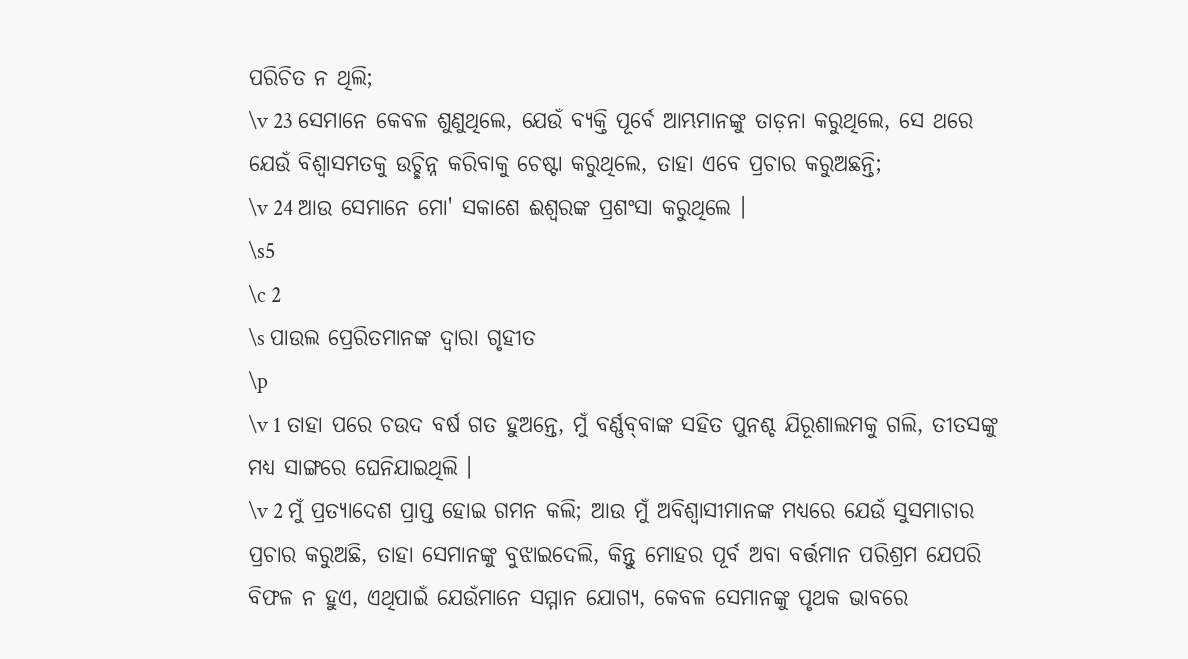ପରିଚିତ ନ ଥିଲି;
\v 23 ସେମାନେ କେବଳ ଶୁଣୁଥିଲେ, ଯେଉଁ ବ୍ୟକ୍ତି ପୂର୍ବେ ଆମ୍ଭମାନଙ୍କୁ ତାଡ଼ନା କରୁଥିଲେ, ସେ ଥରେ ଯେଉଁ ବିଶ୍ୱାସମତକୁ ଉଚ୍ଛିନ୍ନ କରିବାକୁ ଚେଷ୍ଟା କରୁଥିଲେ, ତାହା ଏବେ ପ୍ରଚାର କରୁଅଛନ୍ତି;
\v 24 ଆଉ ସେମାନେ ମୋ' ସକାଶେ ଈଶ୍ୱରଙ୍କ ପ୍ରଶଂସା କରୁଥିଲେ ।
\s5
\c 2
\s ପାଉଲ ପ୍ରେରିତମାନଙ୍କ ଦ୍ୱାରା ଗୃହୀତ
\p
\v 1 ତାହା ପରେ ଚଉଦ ବର୍ଷ ଗତ ହୁଅନ୍ତେ, ମୁଁ ବର୍ଣ୍ଣବ୍‍ବାଙ୍କ ସହିତ ପୁନଶ୍ଚ ଯିରୂଶାଲମକୁ ଗଲି, ତୀତସଙ୍କୁ ମଧ୍ୟ ସାଙ୍ଗରେ ଘେନିଯାଇଥିଲି ।
\v 2 ମୁଁ ପ୍ରତ୍ୟାଦେଶ ପ୍ରାପ୍ତ ହୋଇ ଗମନ କଲି; ଆଉ ମୁଁ ଅବିଶ୍ୱାସୀମାନଙ୍କ ମଧ୍ୟରେ ଯେଉଁ ସୁସମାଚାର ପ୍ରଚାର କରୁଅଛି, ତାହା ସେମାନଙ୍କୁ ବୁଝାଇଦେଲି, କିନ୍ତୁ ମୋହର ପୂର୍ବ ଅବା ବର୍ତ୍ତମାନ ପରିଶ୍ରମ ଯେପରି ବିଫଳ ନ ହୁଏ, ଏଥିପାଇଁ ଯେଉଁମାନେ ସମ୍ମାନ ଯୋଗ୍ୟ, କେବଳ ସେମାନଙ୍କୁ ପୃଥକ ଭାବରେ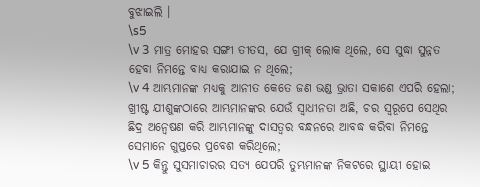ବୁଝାଇଲି ।
\s5
\v 3 ମାତ୍ର ମୋହର ସଙ୍ଗୀ ତୀତସ, ଯେ ଗ୍ରୀକ୍‍ ଲୋକ ଥିଲେ, ସେ ସୁଦ୍ଧା ସୁନ୍ନତ ହେବା ନିମନ୍ତେ ବାଧ୍ୟ କରାଯାଇ ନ ଥିଲେ;
\v 4 ଆମ୍ଭମାନଙ୍କ ମଧ୍ୟକୁ ଆନୀତ କେତେ ଜଣ ଭଣ୍ଡ ଭ୍ରାତା ସକାଶେ ଏପରି ହେଲା; ଖ୍ରୀଷ୍ଟ ଯୀଶୁଙ୍କଠାରେ ଆମ୍ଭମାନଙ୍କର ଯେଉଁ ସ୍ୱାଧୀନତା ଅଛି, ଚର ସ୍ୱରୂପେ ସେଥିର ଛିଦ୍ର ଅନ୍ୱେଷଣ କରି ଆମ୍ଭମାନଙ୍କୁ ଦାସତ୍ୱର ବନ୍ଧନରେ ଆବଦ୍ଧ କରିବା ନିମନ୍ତେ ସେମାନେ ଗୁପ୍ତରେ ପ୍ରବେଶ କରିଥିଲେ;
\v 5 କିନ୍ତୁ ସୁସମାଚାରର ସତ୍ୟ ଯେପରି ତୁମ୍ଭମାନଙ୍କ ନିକଟରେ ସ୍ଥାୟୀ ହୋଇ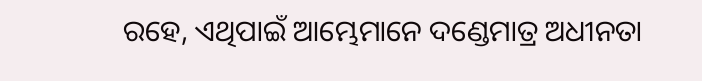ରହେ, ଏଥିପାଇଁ ଆମ୍ଭେମାନେ ଦଣ୍ଡେମାତ୍ର ଅଧୀନତା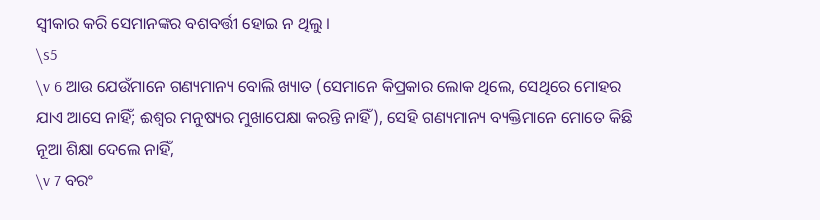ସ୍ୱୀକାର କରି ସେମାନଙ୍କର ବଶବର୍ତ୍ତୀ ହୋଇ ନ ଥିଲୁ ।
\s5
\v 6 ଆଉ ଯେଉଁମାନେ ଗଣ୍ୟମାନ୍ୟ ବୋଲି ଖ୍ୟାତ (ସେମାନେ କିପ୍ରକାର ଲୋକ ଥିଲେ, ସେଥିରେ ମୋହର ଯାଏ ଆସେ ନାହିଁ; ଈଶ୍ୱର ମନୁଷ୍ୟର ମୁଖାପେକ୍ଷା କରନ୍ତି ନାହିଁ), ସେହି ଗଣ୍ୟମାନ୍ୟ ବ୍ୟକ୍ତିମାନେ ମୋତେ କିଛି ନୂଆ ଶିକ୍ଷା ଦେଲେ ନାହିଁ,
\v 7 ବରଂ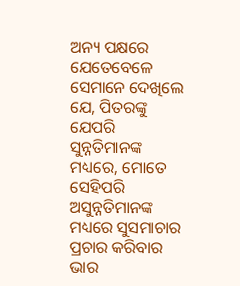ଅନ୍ୟ ପକ୍ଷରେ ଯେତେବେଳେ ସେମାନେ ଦେଖିଲେ ଯେ, ପିତରଙ୍କୁ ଯେପରି ସୁନ୍ନତିମାନଙ୍କ ମଧ୍ୟରେ, ମୋତେ ସେହିପରି ଅସୁନ୍ନତିମାନଙ୍କ ମଧ୍ୟରେ ସୁସମାଚାର ପ୍ରଚାର କରିବାର ଭାର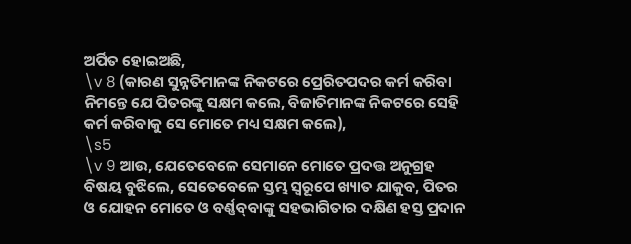ଅର୍ପିତ ହୋଇଅଛି,
\v 8 (କାରଣ ସୁନ୍ନତିମାନଙ୍କ ନିକଟରେ ପ୍ରେରିତପଦର କର୍ମ କରିବା ନିମନ୍ତେ ଯେ ପିତରଙ୍କୁ ସକ୍ଷମ କଲେ, ବିଜାତିମାନଙ୍କ ନିକଟରେ ସେହି କର୍ମ କରିବାକୁ ସେ ମୋତେ ମଧ୍ୟ ସକ୍ଷମ କଲେ),
\s5
\v 9 ଆଉ, ଯେତେବେଳେ ସେମାନେ ମୋତେ ପ୍ରଦତ୍ତ ଅନୁଗ୍ରହ ବିଷୟ ବୁଝିଲେ, ସେତେବେଳେ ସ୍ତମ୍ଭ ସ୍ୱରୂପେ ଖ୍ୟାତ ଯାକୁବ, ପିତର ଓ ଯୋହନ ମୋତେ ଓ ବର୍ଣ୍ଣବ୍‍ବାଙ୍କୁ ସହଭାଗିତାର ଦକ୍ଷିଣ ହସ୍ତ ପ୍ରଦାନ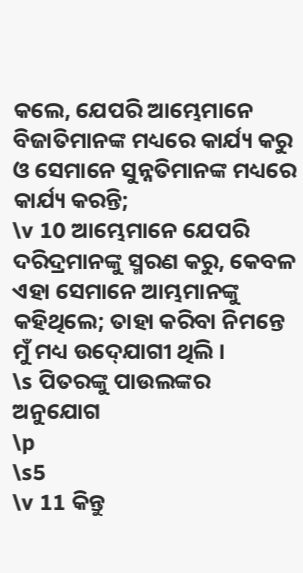କଲେ, ଯେପରି ଆମ୍ଭେମାନେ ବିଜାତିମାନଙ୍କ ମଧ୍ୟରେ କାର୍ଯ୍ୟ କରୁ ଓ ସେମାନେ ସୁନ୍ନତିମାନଙ୍କ ମଧ୍ୟରେ କାର୍ଯ୍ୟ କରନ୍ତି;
\v 10 ଆମ୍ଭେମାନେ ଯେପରି ଦରିଦ୍ରମାନଙ୍କୁ ସ୍ମରଣ କରୁ, କେବଳ ଏହା ସେମାନେ ଆମ୍ଭମାନଙ୍କୁ କହିଥିଲେ; ତାହା କରିବା ନିମନ୍ତେ ମୁଁ ମଧ୍ୟ ଉଦ୍‍ଯୋଗୀ ଥିଲି ।
\s ପିତରଙ୍କୁ ପାଉଲଙ୍କର ଅନୁଯୋଗ
\p
\s5
\v 11 କିନ୍ତୁ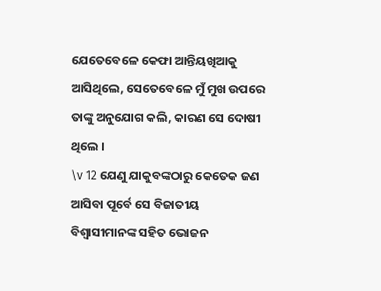ଯେତେବେଳେ କେଫା ଆନ୍ତିୟଖିଆକୁ ଆସିଥିଲେ, ସେତେବେଳେ ମୁଁ ମୁଖ ଉପରେ ତାଙ୍କୁ ଅନୁଯୋଗ କଲି, କାରଣ ସେ ଦୋଷୀ ଥିଲେ ।
\v 12 ଯେଣୁ ଯାକୁବଙ୍କଠାରୁ କେତେକ ଜଣ ଆସିବା ପୂର୍ବେ ସେ ବିଜାତୀୟ ବିଶ୍ୱାସୀମାନଙ୍କ ସହିତ ଭୋଜନ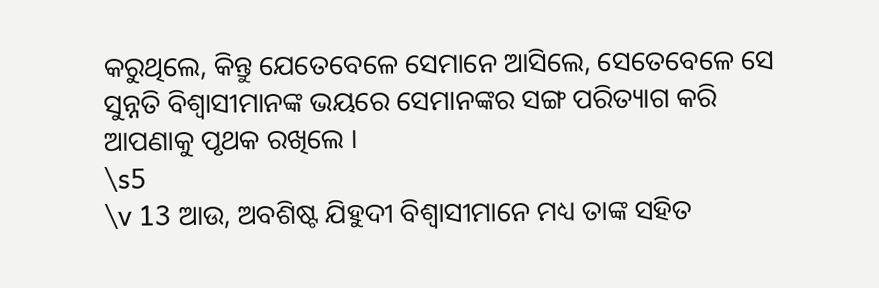କରୁଥିଲେ, କିନ୍ତୁ ଯେତେବେଳେ ସେମାନେ ଆସିଲେ, ସେତେବେଳେ ସେ ସୁନ୍ନତି ବିଶ୍ୱାସୀମାନଙ୍କ ଭୟରେ ସେମାନଙ୍କର ସଙ୍ଗ ପରିତ୍ୟାଗ କରି ଆପଣାକୁ ପୃଥକ ରଖିଲେ ।
\s5
\v 13 ଆଉ, ଅବଶିଷ୍ଟ ଯିହୁଦୀ ବିଶ୍ୱାସୀମାନେ ମଧ୍ୟ ତାଙ୍କ ସହିତ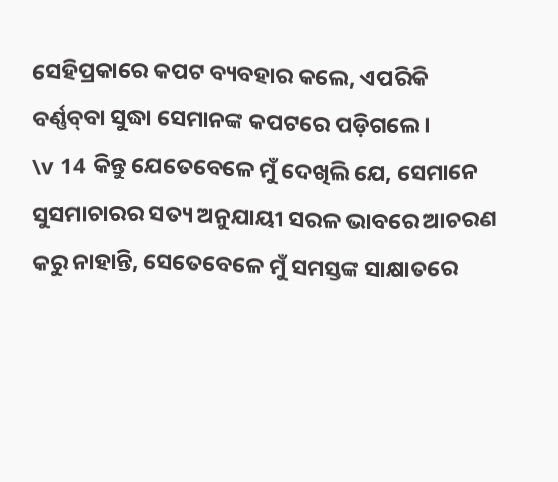ସେହିପ୍ରକାରେ କପଟ ବ୍ୟବହାର କଲେ, ଏପରିକି ବର୍ଣ୍ଣବ୍‍ବା ସୁଦ୍ଧା ସେମାନଙ୍କ କପଟରେ ପଡ଼ିଗଲେ ।
\v 14 କିନ୍ତୁ ଯେତେବେଳେ ମୁଁ ଦେଖିଲି ଯେ, ସେମାନେ ସୁସମାଚାରର ସତ୍ୟ ଅନୁଯାୟୀ ସରଳ ଭାବରେ ଆଚରଣ କରୁ ନାହାନ୍ତି, ସେତେବେଳେ ମୁଁ ସମସ୍ତଙ୍କ ସାକ୍ଷାତରେ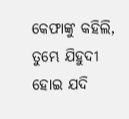କେଫାଙ୍କୁ କହିଲି, ତୁମ୍ଭେ ଯିହୁଦୀ ହୋଇ ଯଦି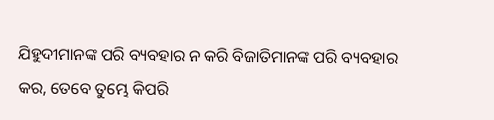ଯିହୁଦୀମାନଙ୍କ ପରି ବ୍ୟବହାର ନ କରି ବିଜାତିମାନଙ୍କ ପରି ବ୍ୟବହାର କର, ତେବେ ତୁମ୍ଭେ କିପରି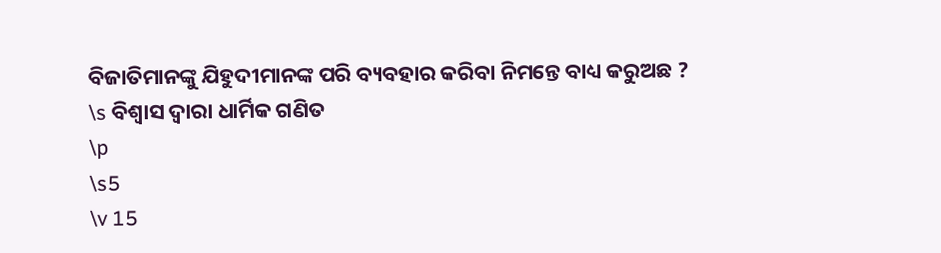ବିଜାତିମାନଙ୍କୁ ଯିହୁଦୀମାନଙ୍କ ପରି ବ୍ୟବହାର କରିବା ନିମନ୍ତେ ବାଧ୍ୟ କରୁଅଛ ?
\s ବିଶ୍ୱାସ ଦ୍ୱାରା ଧାର୍ମିକ ଗଣିତ
\p
\s5
\v 15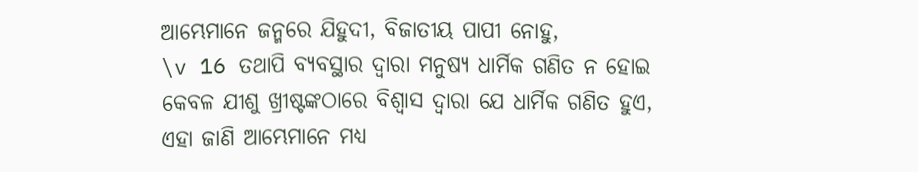ଆମ୍ଭେମାନେ ଜନ୍ମରେ ଯିହୁଦୀ, ବିଜାତୀୟ ପାପୀ ନୋହୁ,
\v 16 ତଥାପି ବ୍ୟବସ୍ଥାର ଦ୍ୱାରା ମନୁଷ୍ୟ ଧାର୍ମିକ ଗଣିତ ନ ହୋଇ କେବଳ ଯୀଶୁ ଖ୍ରୀଷ୍ଟଙ୍କଠାରେ ବିଶ୍ୱାସ ଦ୍ୱାରା ଯେ ଧାର୍ମିକ ଗଣିତ ହୁଏ, ଏହା ଜାଣି ଆମ୍ଭେମାନେ ମଧ୍ୟ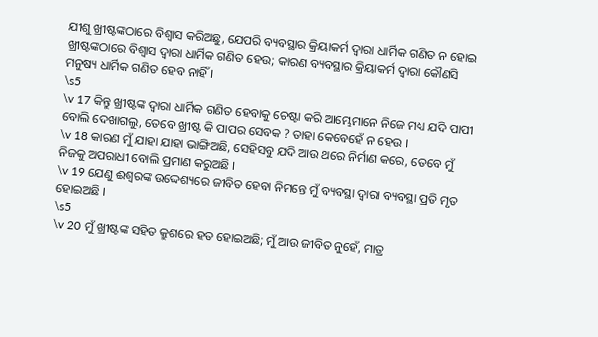ଯୀଶୁ ଖ୍ରୀଷ୍ଟଙ୍କଠାରେ ବିଶ୍ୱାସ କରିଅଛୁ, ଯେପରି ବ୍ୟବସ୍ଥାର କ୍ରିୟାକର୍ମ ଦ୍ୱାରା ଧାର୍ମିକ ଗଣିତ ନ ହୋଇ ଖ୍ରୀଷ୍ଟଙ୍କଠାରେ ବିଶ୍ୱାସ ଦ୍ୱାରା ଧାର୍ମିକ ଗଣିତ ହେଉ; କାରଣ ବ୍ୟବସ୍ଥାର କ୍ରିୟାକର୍ମ ଦ୍ୱାରା କୌଣସି ମନୁଷ୍ୟ ଧାର୍ମିକ ଗଣିତ ହେବ ନାହିଁ ।
\s5
\v 17 କିନ୍ତୁ ଖ୍ରୀଷ୍ଟଙ୍କ ଦ୍ୱାରା ଧାର୍ମିକ ଗଣିତ ହେବାକୁ ଚେଷ୍ଟା କରି ଆମ୍ଭେମାନେ ନିଜେ ମଧ୍ୟ ଯଦି ପାପୀ ବୋଲି ଦେଖାଗଲୁ, ତେବେ ଖ୍ରୀଷ୍ଟ କି ପାପର ସେବକ ? ତାହା କେବେହେଁ ନ ହେଉ ।
\v 18 କାରଣ ମୁଁ ଯାହା ଯାହା ଭାଙ୍ଗିଅଛି, ସେହିସବୁ ଯଦି ଆଉ ଥରେ ନିର୍ମାଣ କରେ, ତେବେ ମୁଁ ନିଜକୁ ଅପରାଧୀ ବୋଲି ପ୍ରମାଣ କରୁଅଛି ।
\v 19 ଯେଣୁ ଈଶ୍ୱରଙ୍କ ଉଦ୍ଦେଶ୍ୟରେ ଜୀବିତ ହେବା ନିମନ୍ତେ ମୁଁ ବ୍ୟବସ୍ଥା ଦ୍ୱାରା ବ୍ୟବସ୍ଥା ପ୍ରତି ମୃତ ହୋଇଅଛି ।
\s5
\v 20 ମୁଁ ଖ୍ରୀଷ୍ଟଙ୍କ ସହିତ କ୍ରୁଶରେ ହତ ହୋଇଅଛି; ମୁଁ ଆଉ ଜୀବିତ ନୁହେଁ, ମାତ୍ର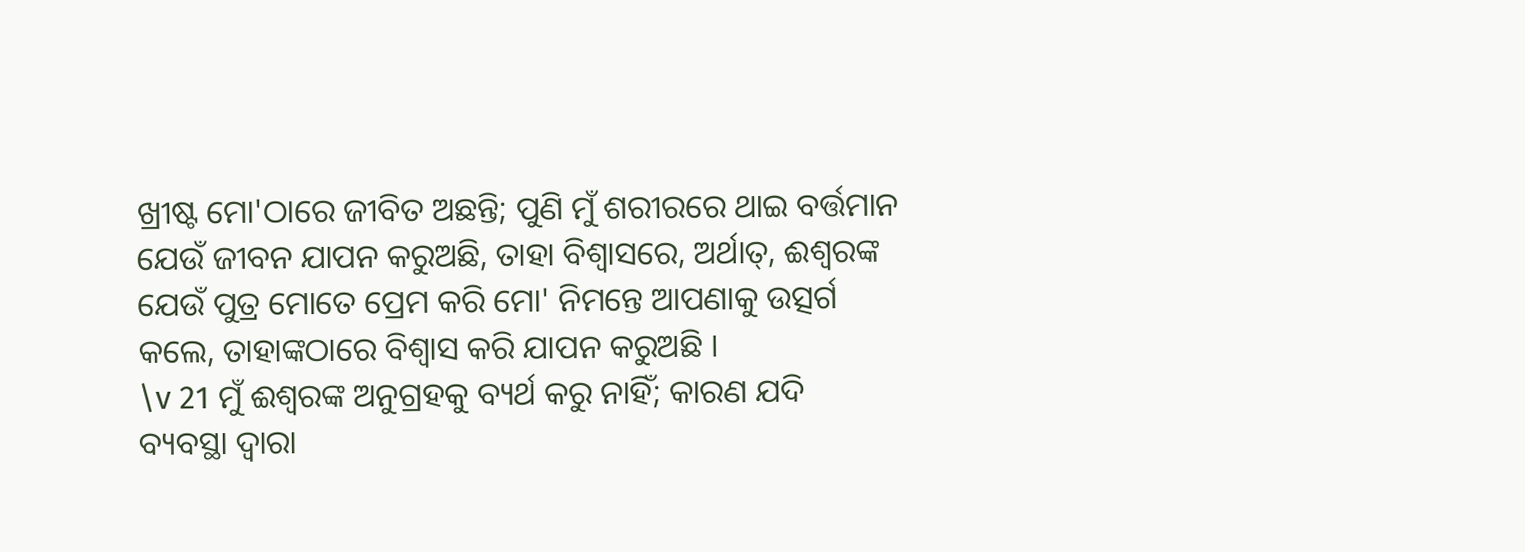ଖ୍ରୀଷ୍ଟ ମୋ'ଠାରେ ଜୀବିତ ଅଛନ୍ତି; ପୁଣି ମୁଁ ଶରୀରରେ ଥାଇ ବର୍ତ୍ତମାନ ଯେଉଁ ଜୀବନ ଯାପନ କରୁଅଛି, ତାହା ବିଶ୍ୱାସରେ, ଅର୍ଥାତ୍‍, ଈଶ୍ୱରଙ୍କ ଯେଉଁ ପୁତ୍ର ମୋତେ ପ୍ରେମ କରି ମୋ' ନିମନ୍ତେ ଆପଣାକୁ ଉତ୍ସର୍ଗ କଲେ, ତାହାଙ୍କଠାରେ ବିଶ୍ୱାସ କରି ଯାପନ କରୁଅଛି ।
\v 21 ମୁଁ ଈଶ୍ୱରଙ୍କ ଅନୁଗ୍ରହକୁ ବ୍ୟର୍ଥ କରୁ ନାହିଁ; କାରଣ ଯଦି ବ୍ୟବସ୍ଥା ଦ୍ୱାରା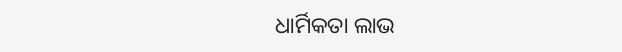ଧାର୍ମିକତା ଲାଭ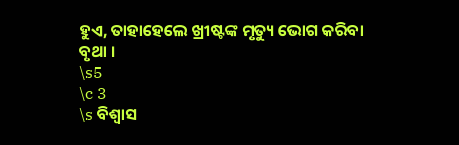ହୁଏ, ତାହାହେଲେ ଖ୍ରୀଷ୍ଟଙ୍କ ମୃତ୍ୟୁ ଭୋଗ କରିବା ବୃଥା ।
\s5
\c 3
\s ବିଶ୍ୱାସ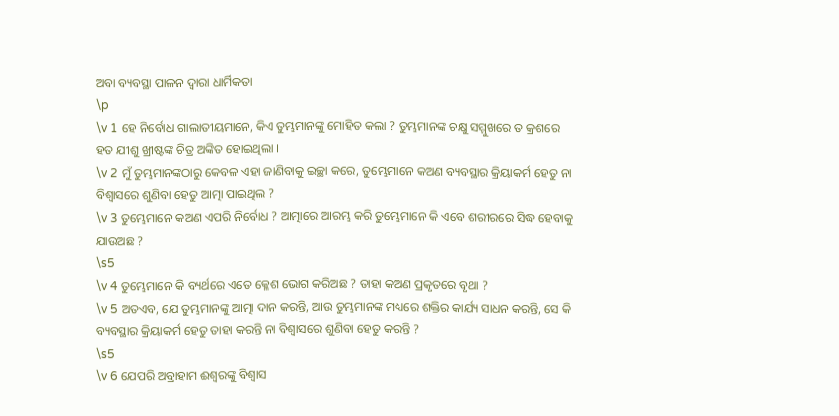ଅବା ବ୍ୟବସ୍ଥା ପାଳନ ଦ୍ୱାରା ଧାର୍ମିକତା
\p
\v 1 ହେ ନିର୍ବୋଧ ଗାଲାତୀୟମାନେ, କିଏ ତୁମ୍ଭମାନଙ୍କୁ ମୋହିତ କଲା ? ତୁମ୍ଭମାନଙ୍କ ଚକ୍ଷୁ ସମ୍ମୁଖରେ ତ କ୍ରଶରେ ହତ ଯୀଶୁ ଖ୍ରୀଷ୍ଟଙ୍କ ଚିତ୍ର ଅଙ୍କିତ ହୋଇଥିଲା ।
\v 2 ମୁଁ ତୁମ୍ଭମାନଙ୍କଠାରୁ କେବଳ ଏହା ଜାଣିବାକୁ ଇଚ୍ଛା କରେ, ତୁମ୍ଭେମାନେ କଅଣ ବ୍ୟବସ୍ଥାର କ୍ରିୟାକର୍ମ ହେତୁ ନା ବିଶ୍ୱାସରେ ଶୁଣିବା ହେତୁ ଆତ୍ମା ପାଇଥିଲ ?
\v 3 ତୁମ୍ଭେମାନେ କଅଣ ଏପରି ନିର୍ବୋଧ ? ଆତ୍ମାରେ ଆରମ୍ଭ କରି ତୁମ୍ଭେମାନେ କି ଏବେ ଶରୀରରେ ସିଦ୍ଧ ହେବାକୁ ଯାଉଅଛ ?
\s5
\v 4 ତୁମ୍ଭେମାନେ କି ବ୍ୟର୍ଥରେ ଏତେ କ୍ଳେଶ ଭୋଗ କରିଅଛ ? ତାହା କଅଣ ପ୍ରକୃତରେ ବୃଥା ?
\v 5 ଅତଏବ, ଯେ ତୁମ୍ଭମାନଙ୍କୁ ଆତ୍ମା ଦାନ କରନ୍ତି, ଆଉ ତୁମ୍ଭମାନଙ୍କ ମଧ୍ୟରେ ଶକ୍ତିର କାର୍ଯ୍ୟ ସାଧନ କରନ୍ତି, ସେ କି ବ୍ୟବସ୍ଥାର କ୍ରିୟାକର୍ମ ହେତୁ ତାହା କରନ୍ତି ନା ବିଶ୍ୱାସରେ ଶୁଣିବା ହେତୁ କରନ୍ତି ?
\s5
\v 6 ଯେପରି ଅବ୍ରାହାମ ଈଶ୍ୱରଙ୍କୁ ବିଶ୍ୱାସ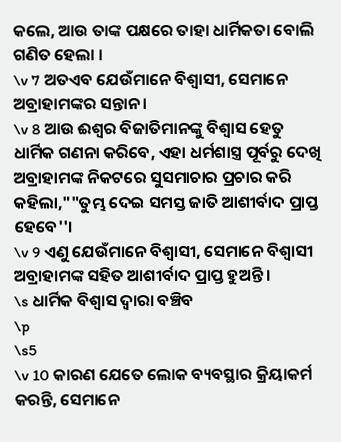କଲେ, ଆଉ ତାଙ୍କ ପକ୍ଷରେ ତାହା ଧାର୍ମିକତା ବୋଲି ଗଣିତ ହେଲା ।
\v 7 ଅତଏବ ଯେଉଁମାନେ ବିଶ୍ୱାସୀ, ସେମାନେ ଅବ୍ରାହାମଙ୍କର ସନ୍ତାନ ।
\v 8 ଆଉ ଈଶ୍ୱର ବିଜାତିମାନଙ୍କୁ ବିଶ୍ୱାସ ହେତୁ ଧାର୍ମିକ ଗଣନା କରିବେ, ଏହା ଧର୍ମଶାସ୍ତ୍ର ପୂର୍ବରୁ ଦେଖି ଅବ୍ରାହାମଙ୍କ ନିକଟରେ ସୁସମାଚାର ପ୍ରଚାର କରି କହିଲା,""ତୁମ୍ଭ ଦେଇ ସମସ୍ତ ଜାତି ଆଶୀର୍ବାଦ ପ୍ରାପ୍ତ ହେବେ''।
\v 9 ଏଣୁ ଯେଉଁମାନେ ବିଶ୍ୱାସୀ, ସେମାନେ ବିଶ୍ୱାସୀ ଅବ୍ରାହାମଙ୍କ ସହିତ ଆଶୀର୍ବାଦ ପ୍ରାପ୍ତ ହୁଅନ୍ତି ।
\s ଧାର୍ମିକ ବିଶ୍ୱାସ ଦ୍ୱାରା ବଞ୍ଚିବ
\p
\s5
\v 10 କାରଣ ଯେତେ ଲୋକ ବ୍ୟବସ୍ଥାର କ୍ରିୟାକର୍ମ କରନ୍ତି, ସେମାନେ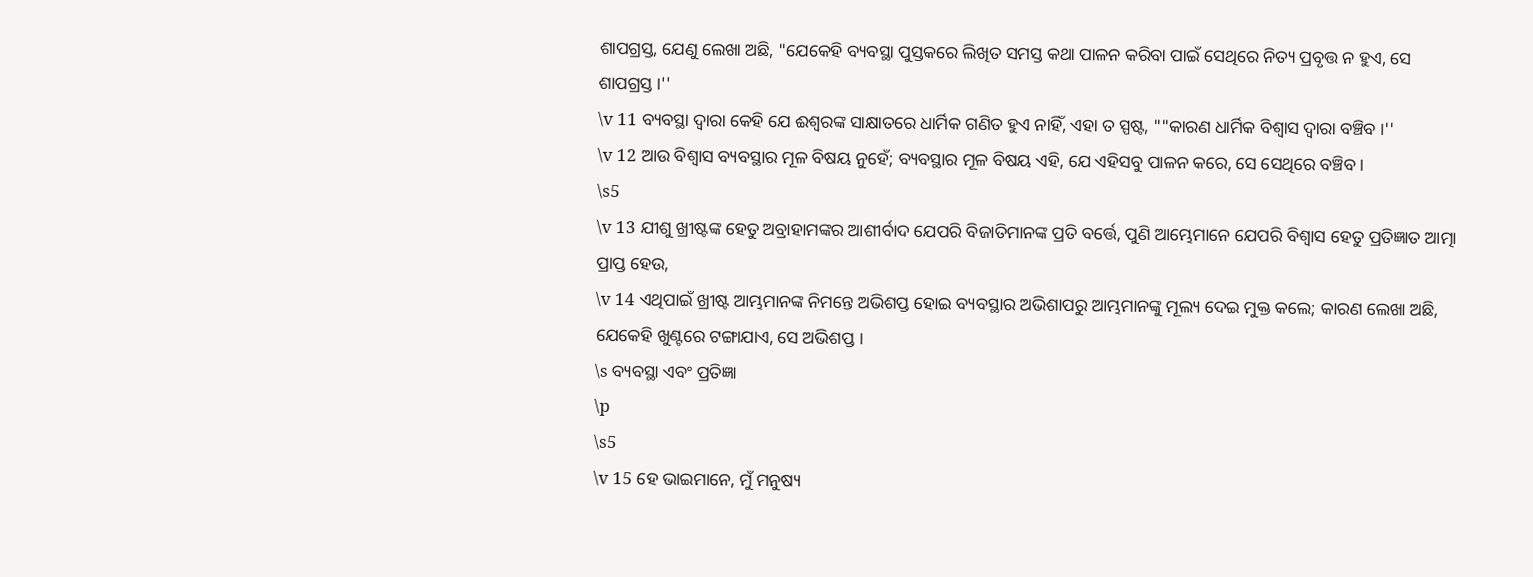ଶାପଗ୍ରସ୍ତ, ଯେଣୁ ଲେଖା ଅଛି, "ଯେକେହି ବ୍ୟବସ୍ଥା ପୁସ୍ତକରେ ଲିଖିତ ସମସ୍ତ କଥା ପାଳନ କରିବା ପାଇଁ ସେଥିରେ ନିତ୍ୟ ପ୍ରବୃତ୍ତ ନ ହୁଏ, ସେ ଶାପଗ୍ରସ୍ତ ।''
\v 11 ବ୍ୟବସ୍ଥା ଦ୍ୱାରା କେହି ଯେ ଈଶ୍ୱରଙ୍କ ସାକ୍ଷାତରେ ଧାର୍ମିକ ଗଣିତ ହୁଏ ନାହିଁ, ଏହା ତ ସ୍ପଷ୍ଟ, ""କାରଣ ଧାର୍ମିକ ବିଶ୍ୱାସ ଦ୍ୱାରା ବଞ୍ଚିବ ।''
\v 12 ଆଉ ବିଶ୍ୱାସ ବ୍ୟବସ୍ଥାର ମୂଳ ବିଷୟ ନୁହେଁ; ବ୍ୟବସ୍ଥାର ମୂଳ ବିଷୟ ଏହି, ଯେ ଏହିସବୁ ପାଳନ କରେ, ସେ ସେଥିରେ ବଞ୍ଚିବ ।
\s5
\v 13 ଯୀଶୁ ଖ୍ରୀଷ୍ଟଙ୍କ ହେତୁ ଅବ୍ରାହାମଙ୍କର ଆଶୀର୍ବାଦ ଯେପରି ବିଜାତିମାନଙ୍କ ପ୍ରତି ବର୍ତ୍ତେ, ପୁଣି ଆମ୍ଭେମାନେ ଯେପରି ବିଶ୍ୱାସ ହେତୁ ପ୍ରତିଜ୍ଞାତ ଆତ୍ମା ପ୍ରାପ୍ତ ହେଉ,
\v 14 ଏଥିପାଇଁ ଖ୍ରୀଷ୍ଟ ଆମ୍ଭମାନଙ୍କ ନିମନ୍ତେ ଅଭିଶପ୍ତ ହୋଇ ବ୍ୟବସ୍ଥାର ଅଭିଶାପରୁ ଆମ୍ଭମାନଙ୍କୁ ମୂଲ୍ୟ ଦେଇ ମୁକ୍ତ କଲେ; କାରଣ ଲେଖା ଅଛି, ଯେକେହି ଖୁଣ୍ଟରେ ଟଙ୍ଗାଯାଏ, ସେ ଅଭିଶପ୍ତ ।
\s ବ୍ୟବସ୍ଥା ଏବଂ ପ୍ରତିଜ୍ଞା
\p
\s5
\v 15 ହେ ଭାଇମାନେ, ମୁଁ ମନୁଷ୍ୟ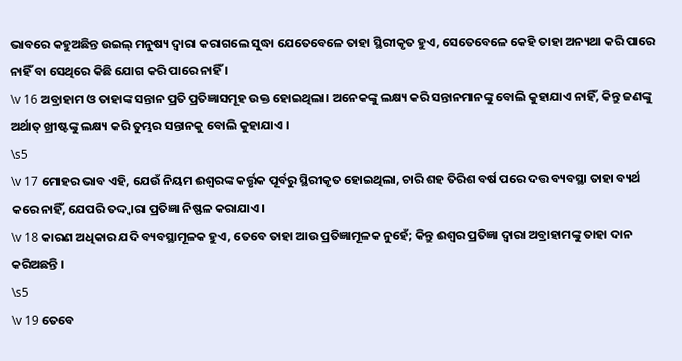ଭାବରେ କହୁଅଛିନ୍ତ ଉଇଲ୍‍ ମନୁଷ୍ୟ ଦ୍ୱାରା କରାଗଲେ ସୁଦ୍ଧା ଯେତେବେଳେ ତାହା ସ୍ଥିରୀକୃତ ହୁଏ, ସେତେବେଳେ କେହି ତାହା ଅନ୍ୟଥା କରି ପାରେ ନାହିଁ ବା ସେଥିରେ କିଛି ଯୋଗ କରି ପାରେ ନାହିଁ ।
\v 16 ଅବ୍ରାହାମ ଓ ତାହାଙ୍କ ସନ୍ତାନ ପ୍ରତି ପ୍ରତିଜ୍ଞାସମୂହ ଉକ୍ତ ହୋଇଥିଲା। ଅନେକଙ୍କୁ ଲକ୍ଷ୍ୟ କରି ସନ୍ତାନମାନଙ୍କୁ ବୋଲି କୁହାଯାଏ ନାହିଁ, କିନ୍ତୁ ଜଣଙ୍କୁ ଅର୍ଥାତ୍‍ ଖ୍ରୀଷ୍ଟଙ୍କୁ ଲକ୍ଷ୍ୟ କରି ତୁମ୍ଭର ସନ୍ତାନକୁ ବୋଲି କୁହାଯାଏ ।
\s5
\v 17 ମୋହର ଭାବ ଏହି, ଯେଉଁ ନିୟମ ଈଶ୍ୱରଙ୍କ କର୍ତ୍ତୃକ ପୂର୍ବରୁ ସ୍ଥିରୀକୃତ ହୋଇଥିଲା, ଚାରି ଶହ ତିରିଶ ବର୍ଷ ପରେ ଦତ୍ତ ବ୍ୟବସ୍ଥା ତାହା ବ୍ୟର୍ଥ କରେ ନାହିଁ, ଯେପରି ତଦ୍ଦ୍ୱାରା ପ୍ରତିଜ୍ଞା ନିଷ୍ଫଳ କରାଯାଏ ।
\v 18 କାରଣ ଅଧିକାର ଯଦି ବ୍ୟବସ୍ଥାମୂଳକ ହୁଏ, ତେବେ ତାହା ଆଉ ପ୍ରତିଜ୍ଞାମୂଳକ ନୁହେଁ; କିନ୍ତୁ ଈଶ୍ୱର ପ୍ରତିଜ୍ଞା ଦ୍ୱାରା ଅବ୍ରାହାମଙ୍କୁ ତାହା ଦାନ କରିଅଛନ୍ତି ।
\s5
\v 19 ତେବେ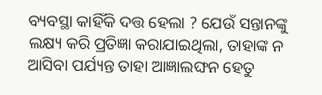ବ୍ୟବସ୍ଥା କାହିଁକି ଦତ୍ତ ହେଲା ? ଯେଉଁ ସନ୍ତାନଙ୍କୁ ଲକ୍ଷ୍ୟ କରି ପ୍ରତିଜ୍ଞା କରାଯାଇଥିଲା, ତାହାଙ୍କ ନ ଆସିବା ପର୍ଯ୍ୟନ୍ତ ତାହା ଆଜ୍ଞାଲଙ୍ଘନ ହେତୁ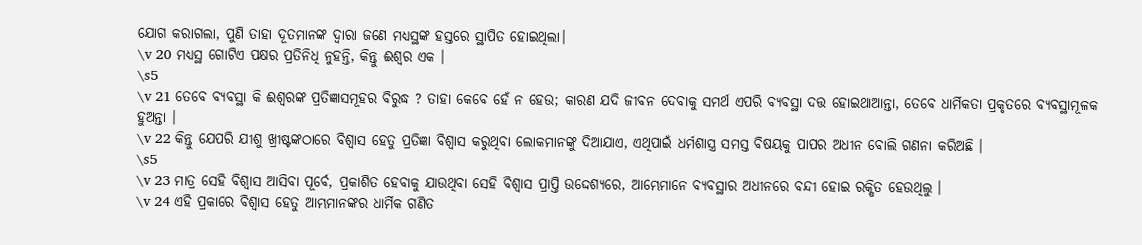ଯୋଗ କରାଗଲା, ପୁଣି ତାହା ଦୂତମାନଙ୍କ ଦ୍ୱାରା ଜଣେ ମଧ୍ୟସ୍ଥଙ୍କ ହସ୍ତରେ ସ୍ଥାପିତ ହୋଇଥିଲା।
\v 20 ମଧ୍ୟସ୍ଥ ଗୋଟିଏ ପକ୍ଷର ପ୍ରତିନିଧି ନୁହନ୍ତି, କିନ୍ତୁ ଈଶ୍ୱର ଏକ ।
\s5
\v 21 ତେବେ ବ୍ୟବସ୍ଥା କି ଈଶ୍ୱରଙ୍କ ପ୍ରତିଜ୍ଞାସମୂହର ବିରୁଦ୍ଧ ? ତାହା କେବେ ହେଁ ନ ହେଉ; କାରଣ ଯଦି ଜୀବନ ଦେବାକୁ ସମର୍ଥ ଏପରି ବ୍ୟବସ୍ଥା ଦତ୍ତ ହୋଇଥାଆନ୍ତା, ତେବେ ଧାର୍ମିକତା ପ୍ରକୃତରେ ବ୍ୟବସ୍ଥାମୂଳକ ହୁଅନ୍ତା ।
\v 22 କିନ୍ତୁ ଯେପରି ଯୀଶୁ ଖ୍ରୀଷ୍ଟଙ୍କଠାରେ ବିଶ୍ୱାସ ହେତୁ ପ୍ରତିଜ୍ଞା ବିଶ୍ୱାସ କରୁଥିବା ଲୋକମାନଙ୍କୁ ଦିଆଯାଏ, ଏଥିପାଇଁ ଧର୍ମଶାସ୍ତ୍ର ସମସ୍ତ ବିଷୟକୁ ପାପର ଅଧୀନ ବୋଲି ଗଣନା କରିଅଛି ।
\s5
\v 23 ମାତ୍ର ସେହି ବିଶ୍ୱାସ ଆସିବା ପୂର୍ବେ, ପ୍ରକାଶିତ ହେବାକୁ ଯାଉଥିବା ସେହି ବିଶ୍ୱାସ ପ୍ରାପ୍ତି ଉଦ୍ଦେଶ୍ୟରେ, ଆମ୍ଭେମାନେ ବ୍ୟବସ୍ଥାର ଅଧୀନରେ ବନ୍ଦୀ ହୋଇ ରକ୍ଷିତ ହେଉଥିଲୁ ।
\v 24 ଏହି ପ୍ରକାରେ ବିଶ୍ୱାସ ହେତୁ ଆମ୍ଭମାନଙ୍କର ଧାର୍ମିକ ଗଣିତ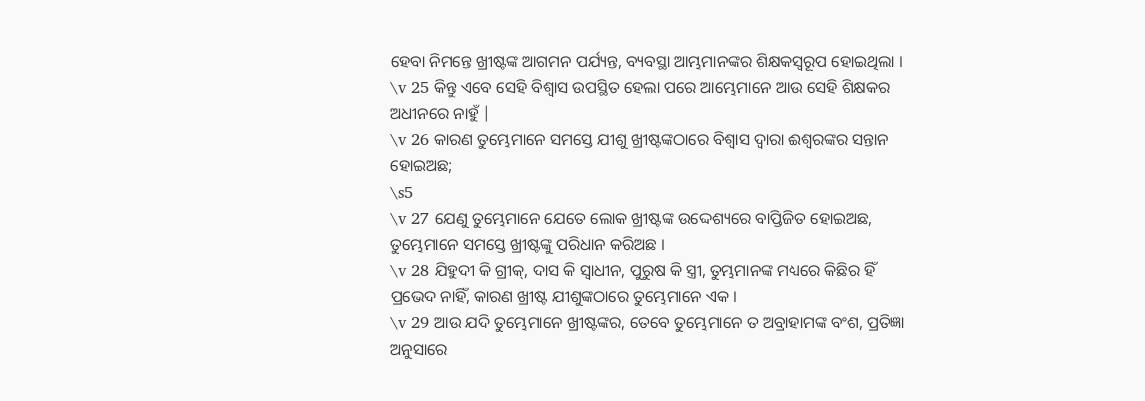ହେବା ନିମନ୍ତେ ଖ୍ରୀଷ୍ଟଙ୍କ ଆଗମନ ପର୍ଯ୍ୟନ୍ତ, ବ୍ୟବସ୍ଥା ଆମ୍ଭମାନଙ୍କର ଶିକ୍ଷକସ୍ୱରୂପ ହୋଇଥିଲା ।
\v 25 କିନ୍ତୁ ଏବେ ସେହି ବିଶ୍ୱାସ ଉପସ୍ଥିତ ହେଲା ପରେ ଆମ୍ଭେମାନେ ଆଉ ସେହି ଶିକ୍ଷକର ଅଧୀନରେ ନାହୁଁ |
\v 26 କାରଣ ତୁମ୍ଭେମାନେ ସମସ୍ତେ ଯୀଶୁ ଖ୍ରୀଷ୍ଟଙ୍କଠାରେ ବିଶ୍ୱାସ ଦ୍ୱାରା ଈଶ୍ୱରଙ୍କର ସନ୍ତାନ ହୋଇଅଛ;
\s5
\v 27 ଯେଣୁ ତୁମ୍ଭେମାନେ ଯେତେ ଲୋକ ଖ୍ରୀଷ୍ଟଙ୍କ ଉଦ୍ଦେଶ୍ୟରେ ବାପ୍ତିଜିତ ହୋଇଅଛ, ତୁମ୍ଭେମାନେ ସମସ୍ତେ ଖ୍ରୀଷ୍ଟଙ୍କୁ ପରିଧାନ କରିଅଛ ।
\v 28 ଯିହୁଦୀ କି ଗ୍ରୀକ୍‍, ଦାସ କି ସ୍ୱାଧୀନ, ପୁରୁଷ କି ସ୍ତ୍ରୀ, ତୁମ୍ଭମାନଙ୍କ ମଧ୍ୟରେ କିଛିର ହିଁ ପ୍ରଭେଦ ନାହିଁ, କାରଣ ଖ୍ରୀଷ୍ଟ ଯୀଶୁଙ୍କଠାରେ ତୁମ୍ଭେମାନେ ଏକ ।
\v 29 ଆଉ ଯଦି ତୁମ୍ଭେମାନେ ଖ୍ରୀଷ୍ଟଙ୍କର, ତେବେ ତୁମ୍ଭେମାନେ ତ ଅବ୍ରାହାମଙ୍କ ବଂଶ, ପ୍ରତିଜ୍ଞା ଅନୁସାରେ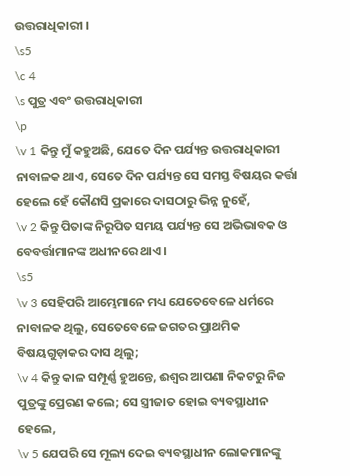ଉତ୍ତରାଧିକାରୀ ।
\s5
\c 4
\s ପୁତ୍ର ଏବଂ ଉତ୍ତରାଧିକାରୀ
\p
\v 1 କିନ୍ତୁ ମୁଁ କହୁଅଛି, ଯେତେ ଦିନ ପର୍ଯ୍ୟନ୍ତ ଉତ୍ତରାଧିକାରୀ ନାବାଳକ ଥାଏ, ସେତେ ଦିନ ପର୍ଯ୍ୟନ୍ତ ସେ ସମସ୍ତ ବିଷୟର କର୍ତ୍ତା ହେଲେ ହେଁ କୌଣସି ପ୍ରକାରେ ଦାସଠାରୁ ଭିନ୍ନ ନୁହେଁ,
\v 2 କିନ୍ତୁ ପିତାଙ୍କ ନିରୂପିତ ସମୟ ପର୍ଯ୍ୟନ୍ତ ସେ ଅଭିଭାବକ ଓ ବେବର୍ତ୍ତାମାନଙ୍କ ଅଧୀନରେ ଥାଏ ।
\s5
\v 3 ସେହିପରି ଆମ୍ଭେମାନେ ମଧ୍ୟ ଯେତେବେଳେ ଧର୍ମରେ ନାବାଳକ ଥିଲୁ, ସେତେବେଳେ ଜଗତର ପ୍ରାଥମିକ ବିଷୟଗୁଡ଼ାକର ଦାସ ଥିଲୁ;
\v 4 କିନ୍ତୁ କାଳ ସମ୍ପୂର୍ଣ୍ଣ ହୁଅନ୍ତେ, ଈଶ୍ୱର ଆପଣା ନିକଟରୁ ନିଜ ପୁତ୍ରଙ୍କୁ ପ୍ରେରଣ କଲେ; ସେ ସ୍ତ୍ରୀଜାତ ହୋଇ ବ୍ୟବସ୍ଥାଧୀନ ହେଲେ,
\v 5 ଯେପରି ସେ ମୂଲ୍ୟ ଦେଇ ବ୍ୟବସ୍ଥାଧୀନ ଲୋକମାନଙ୍କୁ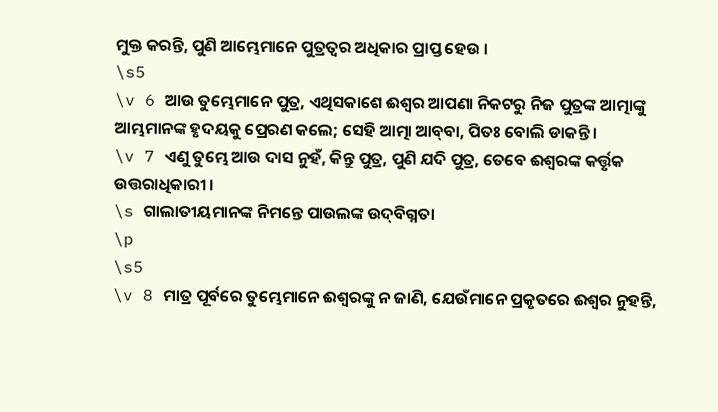ମୁକ୍ତ କରନ୍ତି, ପୁଣି ଆମ୍ଭେମାନେ ପୁତ୍ରତ୍ୱର ଅଧିକାର ପ୍ରାପ୍ତ ହେଉ ।
\s5
\v 6 ଆଉ ତୁମ୍ଭେମାନେ ପୁତ୍ର, ଏଥିସକାଶେ ଈଶ୍ୱର ଆପଣା ନିକଟରୁ ନିଜ ପୁତ୍ରଙ୍କ ଆତ୍ମାଙ୍କୁ ଆମ୍ଭମାନଙ୍କ ହୃଦୟକୁ ପ୍ରେରଣ କଲେ; ସେହି ଆତ୍ମା ଆବ୍‍ବା, ପିତଃ ବୋଲି ଡାକନ୍ତି ।
\v 7 ଏଣୁ ତୁମ୍ଭେ ଆଉ ଦାସ ନୁହଁ, କିନ୍ତୁ ପୁତ୍ର, ପୁଣି ଯଦି ପୁତ୍ର, ତେବେ ଈଶ୍ୱରଙ୍କ କର୍ତ୍ତୃକ ଉତ୍ତରାଧିକାରୀ ।
\s ଗାଲାତୀୟମାନଙ୍କ ନିମନ୍ତେ ପାଉଲଙ୍କ ଉଦ୍‍ବିଗ୍ନତା
\p
\s5
\v 8 ମାତ୍ର ପୂର୍ବରେ ତୁମ୍ଭେମାନେ ଈଶ୍ୱରଙ୍କୁ ନ ଜାଣି, ଯେଉଁମାନେ ପ୍ରକୃତରେ ଈଶ୍ୱର ନୁହନ୍ତି,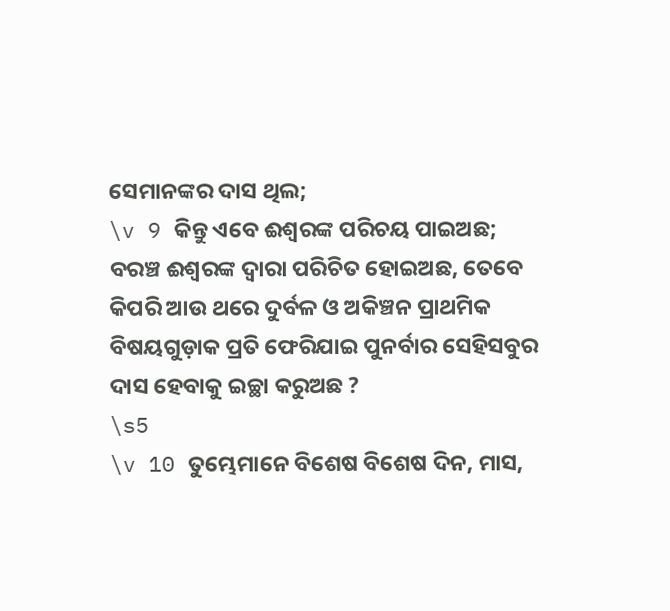ସେମାନଙ୍କର ଦାସ ଥିଲ;
\v 9 କିନ୍ତୁ ଏବେ ଈଶ୍ୱରଙ୍କ ପରିଚୟ ପାଇଅଛ; ବରଞ୍ଚ ଈଶ୍ୱରଙ୍କ ଦ୍ୱାରା ପରିଚିତ ହୋଇଅଛ, ତେବେ କିପରି ଆଉ ଥରେ ଦୁର୍ବଳ ଓ ଅକିଞ୍ଚନ ପ୍ରାଥମିକ ବିଷୟଗୁଡ଼ାକ ପ୍ରତି ଫେରିଯାଇ ପୁନର୍ବାର ସେହିସବୁର ଦାସ ହେବାକୁ ଇଚ୍ଛା କରୁଅଛ ?
\s5
\v 10 ତୁମ୍ଭେମାନେ ବିଶେଷ ବିଶେଷ ଦିନ, ମାସ,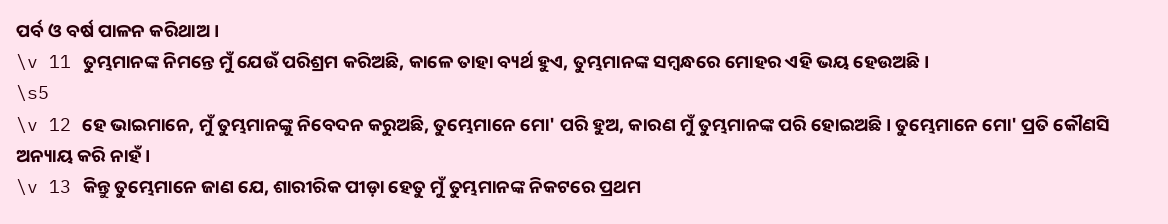ପର୍ବ ଓ ବର୍ଷ ପାଳନ କରିଥାଅ ।
\v 11 ତୁମ୍ଭମାନଙ୍କ ନିମନ୍ତେ ମୁଁ ଯେଉଁ ପରିଶ୍ରମ କରିଅଛି, କାଳେ ତାହା ବ୍ୟର୍ଥ ହୁଏ, ତୁମ୍ଭମାନଙ୍କ ସମ୍ବନ୍ଧରେ ମୋହର ଏହି ଭୟ ହେଉଅଛି।
\s5
\v 12 ହେ ଭାଇମାନେ, ମୁଁ ତୁମ୍ଭମାନଙ୍କୁ ନିବେଦନ କରୁଅଛି, ତୁମ୍ଭେମାନେ ମୋ' ପରି ହୁଅ, କାରଣ ମୁଁ ତୁମ୍ଭମାନଙ୍କ ପରି ହୋଇଅଛି। ତୁମ୍ଭେମାନେ ମୋ' ପ୍ରତି କୌଣସି ଅନ୍ୟାୟ କରି ନାହଁ ।
\v 13 କିନ୍ତୁ ତୁମ୍ଭେମାନେ ଜାଣ ଯେ, ଶାରୀରିକ ପୀଡ଼ା ହେତୁ ମୁଁ ତୁମ୍ଭମାନଙ୍କ ନିକଟରେ ପ୍ରଥମ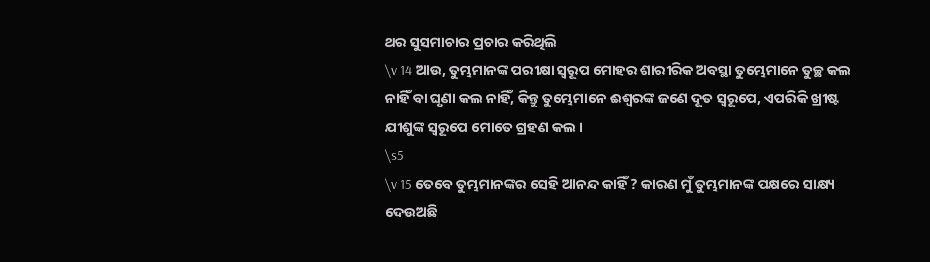ଥର ସୁସମାଚାର ପ୍ରଚାର କରିଥିଲି
\v 14 ଆଉ, ତୁମ୍ଭମାନଙ୍କ ପରୀକ୍ଷା ସ୍ୱରୂପ ମୋହର ଶାରୀରିକ ଅବସ୍ଥା ତୁମ୍ଭେମାନେ ତୁଚ୍ଛ କଲ ନାହିଁ ବା ଘୃଣା କଲ ନାହିଁ, କିନ୍ତୁ ତୁମ୍ଭେମାନେ ଈଶ୍ୱରଙ୍କ ଜଣେ ଦୂତ ସ୍ୱରୂପେ, ଏପରିକି ଖ୍ରୀଷ୍ଟ ଯୀଶୁଙ୍କ ସ୍ୱରୂପେ ମୋତେ ଗ୍ରହଣ କଲ ।
\s5
\v 15 ତେବେ ତୁମ୍ଭମାନଙ୍କର ସେହି ଆନନ୍ଦ କାହିଁ ? କାରଣ ମୁଁ ତୁମ୍ଭମାନଙ୍କ ପକ୍ଷରେ ସାକ୍ଷ୍ୟ ଦେଉଅଛି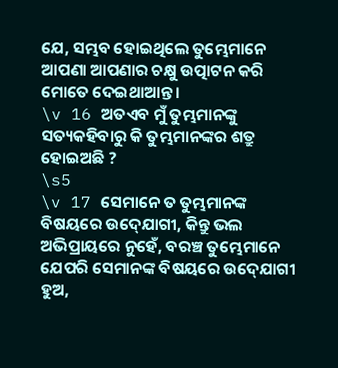ଯେ, ସମ୍ଭବ ହୋଇଥିଲେ ତୁମ୍ଭେମାନେ ଆପଣା ଆପଣାର ଚକ୍ଷୁ ଉତ୍ପାଟନ କରି ମୋତେ ଦେଇଥାଆନ୍ତ ।
\v 16 ଅତଏବ ମୁଁ ତୁମ୍ଭମାନଙ୍କୁ ସତ୍ୟକହିବାରୁ କି ତୁମ୍ଭମାନଙ୍କର ଶତ୍ରୁ ହୋଇଅଛି ?
\s5
\v 17 ସେମାନେ ତ ତୁମ୍ଭମାନଙ୍କ ବିଷୟରେ ଉଦ୍‍ଯୋଗୀ, କିନ୍ତୁ ଭଲ ଅଭିପ୍ରାୟରେ ନୁହେଁ, ବରଞ୍ଚ ତୁମ୍ଭେମାନେ ଯେପରି ସେମାନଙ୍କ ବିଷୟରେ ଉଦ୍‍ଯୋଗୀ ହୁଅ,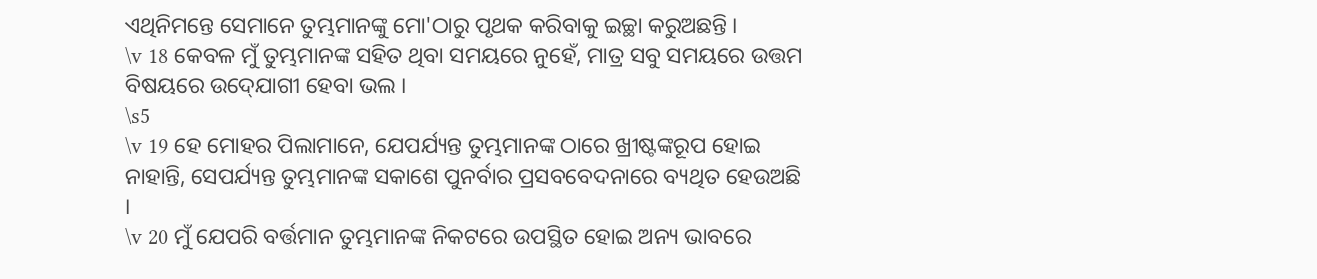ଏଥିନିମନ୍ତେ ସେମାନେ ତୁମ୍ଭମାନଙ୍କୁ ମୋ'ଠାରୁ ପୃଥକ କରିବାକୁ ଇଚ୍ଛା କରୁଅଛନ୍ତି ।
\v 18 କେବଳ ମୁଁ ତୁମ୍ଭମାନଙ୍କ ସହିତ ଥିବା ସମୟରେ ନୁହେଁ, ମାତ୍ର ସବୁ ସମୟରେ ଉତ୍ତମ ବିଷୟରେ ଉଦ୍‍ଯୋଗୀ ହେବା ଭଲ ।
\s5
\v 19 ହେ ମୋହର ପିଲାମାନେ, ଯେପର୍ଯ୍ୟନ୍ତ ତୁମ୍ଭମାନଙ୍କ ଠାରେ ଖ୍ରୀଷ୍ଟଙ୍କରୂପ ହୋଇ ନାହାନ୍ତି, ସେପର୍ଯ୍ୟନ୍ତ ତୁମ୍ଭମାନଙ୍କ ସକାଶେ ପୁନର୍ବାର ପ୍ରସବବେଦନାରେ ବ୍ୟଥିତ ହେଉଅଛି ।
\v 20 ମୁଁ ଯେପରି ବର୍ତ୍ତମାନ ତୁମ୍ଭମାନଙ୍କ ନିକଟରେ ଉପସ୍ଥିତ ହୋଇ ଅନ୍ୟ ଭାବରେ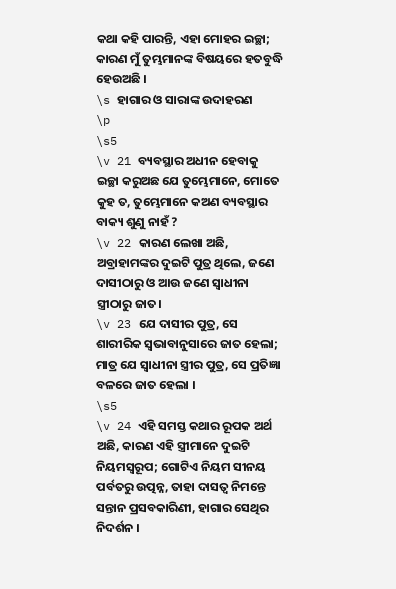କଥା କହି ପାରନ୍ତି, ଏହା ମୋହର ଇଚ୍ଛା; କାରଣ ମୁଁ ତୁମ୍ଭମାନଙ୍କ ବିଷୟରେ ହତବୁଦ୍ଧି ହେଉଅଛି ।
\s ହାଗାର ଓ ସାରାଙ୍କ ଉଦାହରଣ
\p
\s5
\v 21 ବ୍ୟବସ୍ଥାର ଅଧୀନ ହେବାକୁ ଇଚ୍ଛା କରୁଅଛ ଯେ ତୁମ୍ଭେମାନେ, ମୋତେ କୁହ ତ, ତୁମ୍ଭେମାନେ କଅଣ ବ୍ୟବସ୍ଥାର ବାକ୍ୟ ଶୁଣୁ ନାହଁ ?
\v 22 କାରଣ ଲେଖା ଅଛି, ଅବ୍ରାହାମଙ୍କର ଦୁଇଟି ପୁତ୍ର ଥିଲେ, ଜଣେ ଦାସୀଠାରୁ ଓ ଆଉ ଜଣେ ସ୍ୱାଧୀନା ସ୍ତ୍ରୀଠାରୁ ଜାତ।
\v 23 ଯେ ଦାସୀର ପୁତ୍ର, ସେ ଶାରୀରିକ ସ୍ୱଭାବାନୁସାରେ ଜାତ ହେଲା; ମାତ୍ର ଯେ ସ୍ୱାଧୀନା ସ୍ତ୍ରୀର ପୁତ୍ର, ସେ ପ୍ରତିଜ୍ଞା ବଳରେ ଜାତ ହେଲା ।
\s5
\v 24 ଏହି ସମସ୍ତ କଥାର ରୂପକ ଅର୍ଥ ଅଛି, କାରଣ ଏହି ସ୍ତ୍ରୀମାନେ ଦୁଇଟି ନିୟମସ୍ୱରୂପ; ଗୋଟିଏ ନିୟମ ସୀନୟ ପର୍ବତରୁ ଉତ୍ପନ୍ନ, ତାହା ଦାସତ୍ୱ ନିମନ୍ତେ ସନ୍ତାନ ପ୍ରସବକାରିଣୀ, ହାଗାର ସେଥିର ନିଦର୍ଶନ ।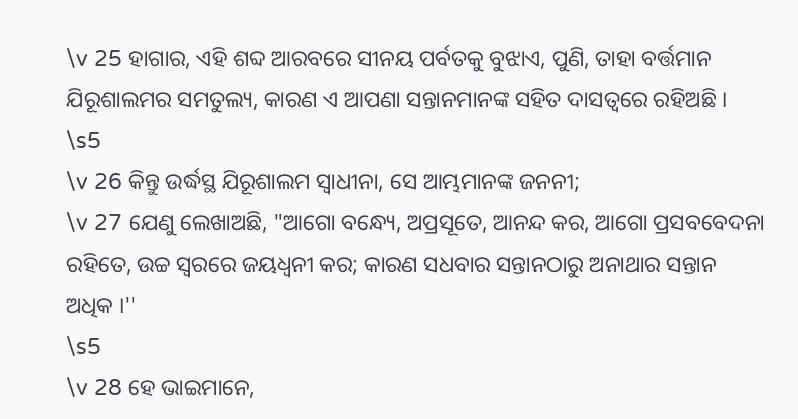\v 25 ହାଗାର, ଏହି ଶବ୍ଦ ଆରବରେ ସୀନୟ ପର୍ବତକୁ ବୁଝାଏ, ପୁଣି, ତାହା ବର୍ତ୍ତମାନ ଯିରୂଶାଲମର ସମତୁଲ୍ୟ, କାରଣ ଏ ଆପଣା ସନ୍ତାନମାନଙ୍କ ସହିତ ଦାସତ୍ୱରେ ରହିଅଛି ।
\s5
\v 26 କିନ୍ତୁ ଉର୍ଦ୍ଧସ୍ଥ ଯିରୂଶାଲମ ସ୍ୱାଧୀନା, ସେ ଆମ୍ଭମାନଙ୍କ ଜନନୀ;
\v 27 ଯେଣୁ ଲେଖାଅଛି, "ଆଗୋ ବନ୍ଧ୍ୟେ, ଅପ୍ରସୂତେ, ଆନନ୍ଦ କର, ଆଗୋ ପ୍ରସବବେଦନା ରହିତେ, ଉଚ୍ଚ ସ୍ୱରରେ ଜୟଧ୍ୱନୀ କର; କାରଣ ସଧବାର ସନ୍ତାନଠାରୁ ଅନାଥାର ସନ୍ତାନ ଅଧିକ ।''
\s5
\v 28 ହେ ଭାଇମାନେ,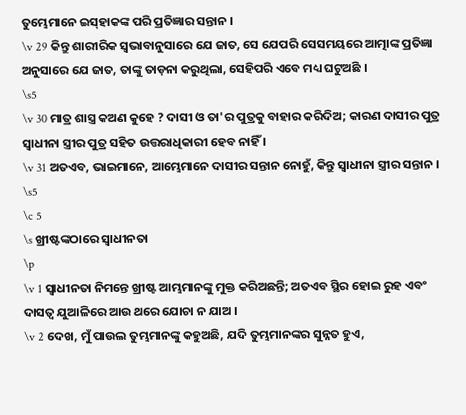ତୁମ୍ଭେମାନେ ଇସ୍‍ହାକଙ୍କ ପରି ପ୍ରତିଜ୍ଞାର ସନ୍ତାନ ।
\v 29 କିନ୍ତୁ ଶାରୀରିକ ସ୍ୱଭାବାନୁସାରେ ଯେ ଜାତ, ସେ ଯେପରି ସେସମୟରେ ଆତ୍ମାଙ୍କ ପ୍ରତିଜ୍ଞା ଅନୁସାରେ ଯେ ଜାତ, ତାଙ୍କୁ ତାଡ଼ନା କରୁଥିଲା, ସେହିପରି ଏବେ ମଧ୍ୟ ଘଟୁଅଛି ।
\s5
\v 30 ମାତ୍ର ଶାସ୍ତ୍ର କଅଣ କୁହେ ? ଦାସୀ ଓ ତା'ର ପୁତ୍ରକୁ ବାହାର କରିଦିଅ; କାରଣ ଦାସୀର ପୁତ୍ର ସ୍ୱାଧୀନା ସ୍ତ୍ରୀର ପୁତ୍ର ସହିତ ଉତ୍ତରାଧିକାରୀ ହେବ ନାହିଁ ।
\v 31 ଅତଏବ, ଭାଇମାନେ, ଆମ୍ଭେମାନେ ଦାସୀର ସନ୍ତାନ ନୋହୁଁ, କିନ୍ତୁ ସ୍ୱାଧୀନା ସ୍ତ୍ରୀର ସନ୍ତାନ ।
\s5
\c 5
\s ଖ୍ରୀଷ୍ଟଙ୍କଠାରେ ସ୍ୱାଧୀନତା
\p
\v 1 ସ୍ୱାଧୀନତା ନିମନ୍ତେ ଖ୍ରୀଷ୍ଟ ଆମ୍ଭମାନଙ୍କୁ ମୁକ୍ତ କରିଅଛନ୍ତି; ଅତଏବ ସ୍ଥିର ହୋଇ ରୁହ ଏବଂ ଦାସତ୍ୱ ଯୁଆଳିରେ ଆଉ ଥରେ ଯୋଚା ନ ଯାଅ ।
\v 2 ଦେଖ, ମୁଁ ପାଉଲ ତୁମ୍ଭମାନଙ୍କୁ କହୁଅଛି, ଯଦି ତୁମ୍ଭମାନଙ୍କର ସୁନ୍ନତ ହୁଏ,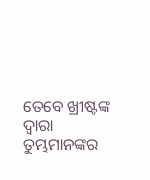ତେବେ ଖ୍ରୀଷ୍ଟଙ୍କ ଦ୍ୱାରା ତୁମ୍ଭମାନଙ୍କର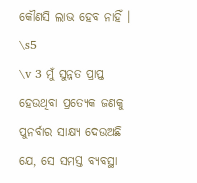କୌଣସି ଲାଭ ହେବ ନାହିଁ ।
\s5
\v 3 ମୁଁ ସୁନ୍ନତ ପ୍ରାପ୍ତ ହେଉଥିବା ପ୍ରତ୍ୟେକ ଜଣକୁ ପୁନର୍ବାର ସାକ୍ଷ୍ୟ ଦେଉଅଛି ଯେ, ସେ ସମସ୍ତ ବ୍ୟବସ୍ଥା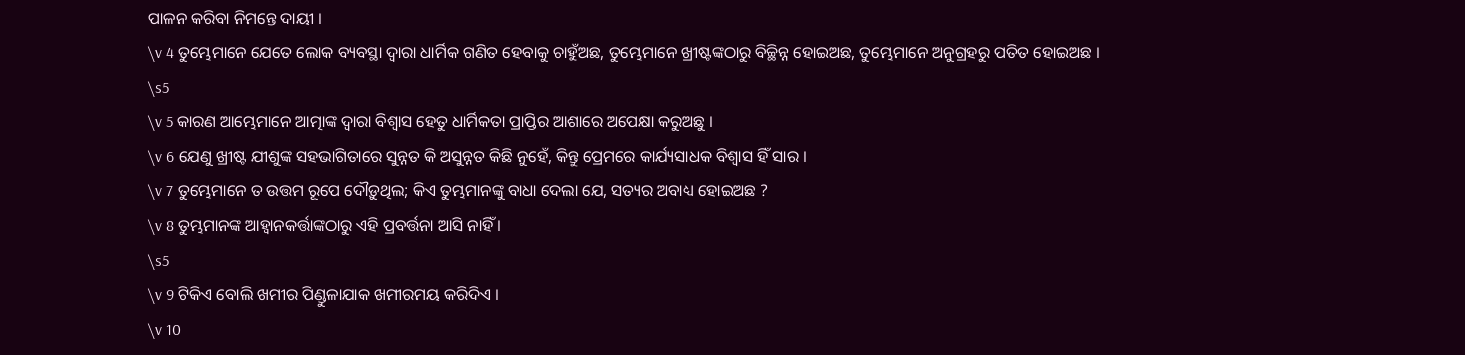ପାଳନ କରିବା ନିମନ୍ତେ ଦାୟୀ ।
\v 4 ତୁମ୍ଭେମାନେ ଯେତେ ଲୋକ ବ୍ୟବସ୍ଥା ଦ୍ୱାରା ଧାର୍ମିକ ଗଣିତ ହେବାକୁ ଚାହୁଁଅଛ, ତୁମ୍ଭେମାନେ ଖ୍ରୀଷ୍ଟଙ୍କଠାରୁ ବିଚ୍ଛିନ୍ନ ହୋଇଅଛ, ତୁମ୍ଭେମାନେ ଅନୁଗ୍ରହରୁ ପତିତ ହୋଇଅଛ ।
\s5
\v 5 କାରଣ ଆମ୍ଭେମାନେ ଆତ୍ମାଙ୍କ ଦ୍ୱାରା ବିଶ୍ୱାସ ହେତୁ ଧାର୍ମିକତା ପ୍ରାପ୍ତିର ଆଶାରେ ଅପେକ୍ଷା କରୁଅଛୁ ।
\v 6 ଯେଣୁ ଖ୍ରୀଷ୍ଟ ଯୀଶୁଙ୍କ ସହଭାଗିତାରେ ସୁନ୍ନତ କି ଅସୁନ୍ନତ କିଛି ନୁହେଁ, କିନ୍ତୁ ପ୍ରେମରେ କାର୍ଯ୍ୟସାଧକ ବିଶ୍ୱାସ ହିଁ ସାର ।
\v 7 ତୁମ୍ଭେମାନେ ତ ଉତ୍ତମ ରୂପେ ଦୌଡ଼ୁଥିଲ; କିଏ ତୁମ୍ଭମାନଙ୍କୁ ବାଧା ଦେଲା ଯେ, ସତ୍ୟର ଅବାଧ୍ୟ ହୋଇଅଛ ?
\v 8 ତୁମ୍ଭମାନଙ୍କ ଆହ୍ୱାନକର୍ତ୍ତାଙ୍କଠାରୁ ଏହି ପ୍ରବର୍ତ୍ତନା ଆସି ନାହିଁ ।
\s5
\v 9 ଟିକିଏ ବୋଲି ଖମୀର ପିଣ୍ଡୁଳାଯାକ ଖମୀରମୟ କରିଦିଏ ।
\v 10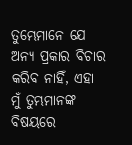ତୁମ୍ଭେମାନେ ଯେ ଅନ୍ୟ ପ୍ରକାର ବିଚାର କରିବ ନାହିଁ, ଏହା ମୁଁ ତୁମ୍ଭମାନଙ୍କ ବିଷୟରେ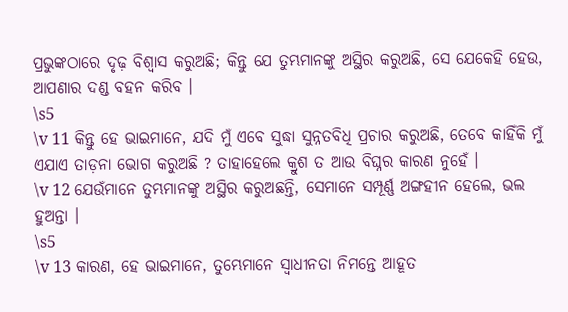ପ୍ରଭୁଙ୍କଠାରେ ଦୃଢ଼ ବିଶ୍ୱାସ କରୁଅଛି; କିନ୍ତୁ ଯେ ତୁମ୍ଭମାନଙ୍କୁ ଅସ୍ଥିର କରୁଅଛି, ସେ ଯେକେହି ହେଉ, ଆପଣାର ଦଣ୍ଡ ବହନ କରିବ ।
\s5
\v 11 କିନ୍ତୁ ହେ ଭାଇମାନେ, ଯଦି ମୁଁ ଏବେ ସୁଦ୍ଧା ସୁନ୍ନତବିଧି ପ୍ରଚାର କରୁଅଛି, ତେବେ କାହିଁକି ମୁଁ ଏଯାଏ ତାଡ଼ନା ଭୋଗ କରୁଅଛି ? ତାହାହେଲେ କ୍ରୁଶ ତ ଆଉ ବିଘ୍ନର କାରଣ ନୁହେଁ ।
\v 12 ଯେଉଁମାନେ ତୁମ୍ଭମାନଙ୍କୁ ଅସ୍ଥିର କରୁଅଛନ୍ତି, ସେମାନେ ସମ୍ପୂର୍ଣ୍ଣ ଅଙ୍ଗହୀନ ହେଲେ, ଭଲ ହୁଅନ୍ତା ।
\s5
\v 13 କାରଣ, ହେ ଭାଇମାନେ, ତୁମ୍ଭେମାନେ ସ୍ୱାଧୀନତା ନିମନ୍ତେ ଆହୂତ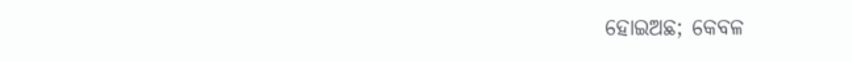ହୋଇଅଛ; କେବଳ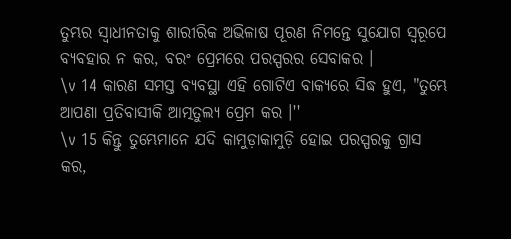ତୁମ୍ଭର ସ୍ୱାଧୀନତାକୁ ଶାରୀରିକ ଅଭିଳାଷ ପୂରଣ ନିମନ୍ତେ ସୁଯୋଗ ସ୍ୱରୂପେ ବ୍ୟବହାର ନ କର, ବରଂ ପ୍ରେମରେ ପରସ୍ପରର ସେବାକର ।
\v 14 କାରଣ ସମସ୍ତ ବ୍ୟବସ୍ଥା ଏହି ଗୋଟିଏ ବାକ୍ୟରେ ସିଦ୍ଧ ହୁଏ, "ତୁମ୍ଭେ ଆପଣା ପ୍ରତିବାସୀକି ଆତ୍ମତୁଲ୍ୟ ପ୍ରେମ କର ।''
\v 15 କିନ୍ତୁ ତୁମ୍ଭେମାନେ ଯଦି କାମୁଡ଼ାକାମୁଡ଼ି ହୋଇ ପରସ୍ପରକୁ ଗ୍ରାସ କର,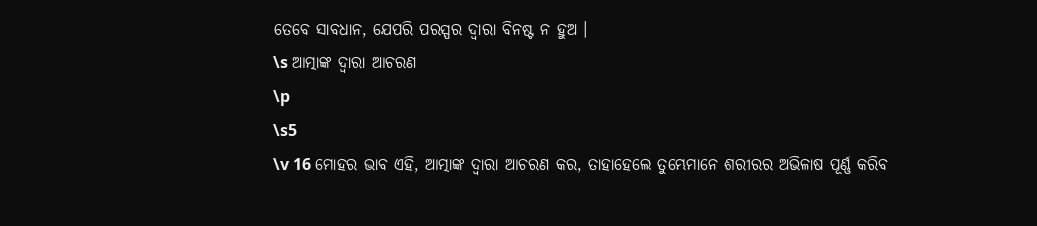ତେବେ ସାବଧାନ, ଯେପରି ପରସ୍ପର ଦ୍ୱାରା ବିନଷ୍ଟ ନ ହୁଅ ।
\s ଆତ୍ମାଙ୍କ ଦ୍ୱାରା ଆଚରଣ
\p
\s5
\v 16 ମୋହର ଭାବ ଏହି, ଆତ୍ମାଙ୍କ ଦ୍ୱାରା ଆଚରଣ କର, ତାହାହେଲେ ତୁମ୍ଭେମାନେ ଶରୀରର ଅଭିଳାଷ ପୂର୍ଣ୍ଣ କରିବ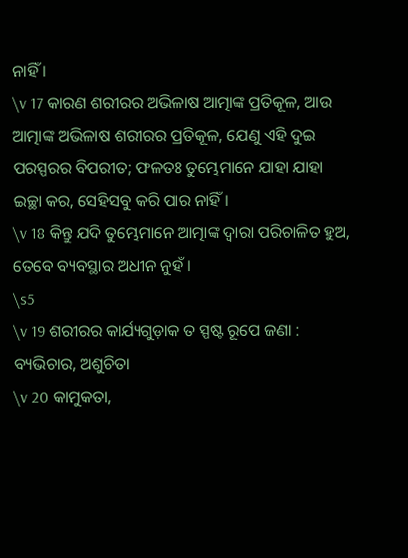ନାହିଁ ।
\v 17 କାରଣ ଶରୀରର ଅଭିଳାଷ ଆତ୍ମାଙ୍କ ପ୍ରତିକୂଳ, ଆଉ ଆତ୍ମାଙ୍କ ଅଭିଳାଷ ଶରୀରର ପ୍ରତିକୂଳ, ଯେଣୁ ଏହି ଦୁଇ ପରସ୍ପରର ବିପରୀତ; ଫଳତଃ ତୁମ୍ଭେମାନେ ଯାହା ଯାହା ଇଚ୍ଛା କର, ସେହିସବୁ କରି ପାର ନାହିଁ ।
\v 18 କିନ୍ତୁ ଯଦି ତୁମ୍ଭେମାନେ ଆତ୍ମାଙ୍କ ଦ୍ୱାରା ପରିଚାଳିତ ହୁଅ, ତେବେ ବ୍ୟବସ୍ଥାର ଅଧୀନ ନୁହଁ ।
\s5
\v 19 ଶରୀରର କାର୍ଯ୍ୟଗୁଡ଼ାକ ତ ସ୍ପଷ୍ଟ ରୂପେ ଜଣା : ବ୍ୟଭିଚାର, ଅଶୁଚିତା
\v 20 କାମୁକତା,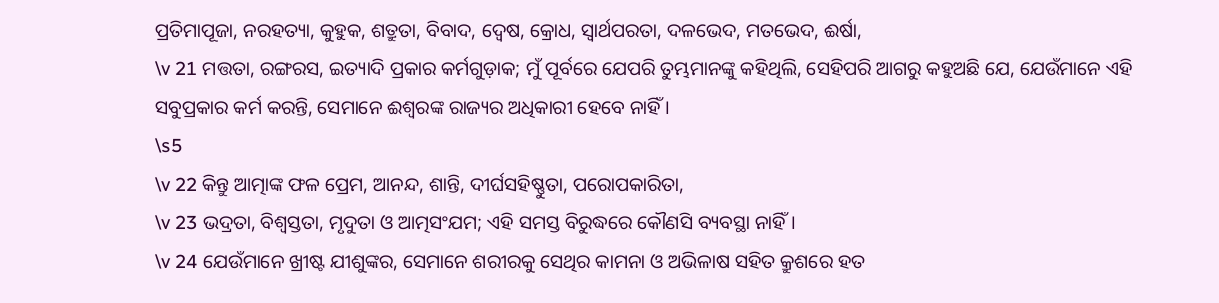ପ୍ରତିମାପୂଜା, ନରହତ୍ୟା, କୁହୁକ, ଶତ୍ରୁତା, ବିବାଦ, ଦ୍ୱେଷ, କ୍ରୋଧ, ସ୍ୱାର୍ଥପରତା, ଦଳଭେଦ, ମତଭେଦ, ଈର୍ଷା,
\v 21 ମତ୍ତତା, ରଙ୍ଗରସ, ଇତ୍ୟାଦି ପ୍ରକାର କର୍ମଗୁଡ଼ାକ; ମୁଁ ପୂର୍ବରେ ଯେପରି ତୁମ୍ଭମାନଙ୍କୁ କହିଥିଲି, ସେହିପରି ଆଗରୁ କହୁଅଛି ଯେ, ଯେଉଁମାନେ ଏହି ସବୁପ୍ରକାର କର୍ମ କରନ୍ତି, ସେମାନେ ଈଶ୍ୱରଙ୍କ ରାଜ୍ୟର ଅଧିକାରୀ ହେବେ ନାହିଁ ।
\s5
\v 22 କିନ୍ତୁ ଆତ୍ମାଙ୍କ ଫଳ ପ୍ରେମ, ଆନନ୍ଦ, ଶାନ୍ତି, ଦୀର୍ଘସହିଷ୍ଣୁତା, ପରୋପକାରିତା,
\v 23 ଭଦ୍ରତା, ବିଶ୍ୱସ୍ତତା, ମୃଦୁତା ଓ ଆତ୍ମସଂଯମ; ଏହି ସମସ୍ତ ବିରୁଦ୍ଧରେ କୌଣସି ବ୍ୟବସ୍ଥା ନାହିଁ ।
\v 24 ଯେଉଁମାନେ ଖ୍ରୀଷ୍ଟ ଯୀଶୁଙ୍କର, ସେମାନେ ଶରୀରକୁ ସେଥିର କାମନା ଓ ଅଭିଳାଷ ସହିତ କ୍ରୁଶରେ ହତ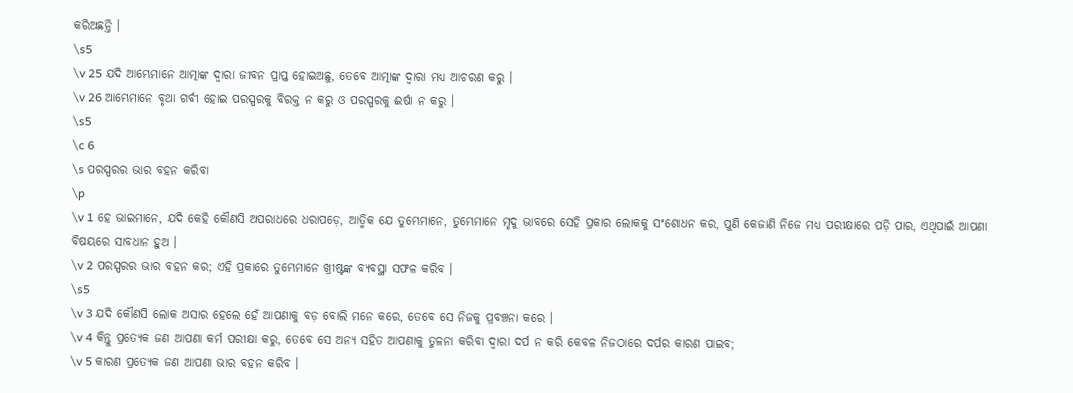କରିଅଛନ୍ତି ।
\s5
\v 25 ଯଦି ଆମ୍ଭେମାନେ ଆତ୍ମାଙ୍କ ଦ୍ୱାରା ଜୀବନ ପ୍ରାପ୍ତ ହୋଇଅଛୁ, ତେବେ ଆତ୍ମାଙ୍କ ଦ୍ୱାରା ମଧ୍ୟ ଆଚରଣ କରୁ ।
\v 26 ଆମ୍ଭେମାନେ ବୃଥା ଗର୍ବୀ ହୋଇ ପରସ୍ପରକୁ ବିରକ୍ତ ନ କରୁ ଓ ପରସ୍ପରକୁ ଈର୍ଷା ନ କରୁ ।
\s5
\c 6
\s ପରସ୍ପରର ଭାର ବହନ କରିବା
\p
\v 1 ହେ ଭାଇମାନେ, ଯଦି କେହି କୌଣସି ଅପରାଧରେ ଧରାପଡ଼େ, ଆତ୍ମିକ ଯେ ତୁମ୍ଭେମାନେ, ତୁମ୍ଭେମାନେ ମୃଦୁ ଭାବରେ ସେହି ପ୍ରକାର ଲୋକକୁ ସଂଶୋଧନ କର, ପୁଣି କେଜାଣି ନିଜେ ମଧ୍ୟ ପରୀକ୍ଷାରେ ପଡ଼ି ପାର, ଏଥିପାଇଁ ଆପଣା ବିଷୟରେ ସାବଧାନ ହୁଅ ।
\v 2 ପରସ୍ପରର ଭାର ବହନ କର; ଏହି ପ୍ରକାରେ ତୁମ୍ଭେମାନେ ଖ୍ରୀଷ୍ଟଙ୍କ ବ୍ୟବସ୍ଥା ସଫଳ କରିବ ।
\s5
\v 3 ଯଦି କୌଣସି ଲୋକ ଅସାର ହେଲେ ହେଁ ଆପଣାକୁ ବଡ଼ ବୋଲି ମନେ କରେ, ତେବେ ସେ ନିଜକୁ ପ୍ରବଞ୍ଚନା କରେ ।
\v 4 କିନ୍ତୁ ପ୍ରତ୍ୟେକ ଜଣ ଆପଣା କର୍ମ ପରୀକ୍ଷା କରୁ, ତେବେ ସେ ଅନ୍ୟ ସହିତ ଆପଣାକୁ ତୁଳନା କରିବା ଦ୍ୱାରା ଦର୍ପ ନ କରି କେବଳ ନିଜଠାରେ ଦର୍ପର କାରଣ ପାଇବ;
\v 5 କାରଣ ପ୍ରତ୍ୟେକ ଜଣ ଆପଣା ଭାର ବହନ କରିବ ।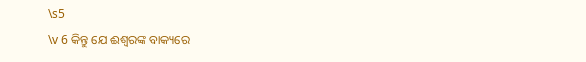\s5
\v 6 କିନ୍ତୁ ଯେ ଈଶ୍ୱରଙ୍କ ବାକ୍ୟରେ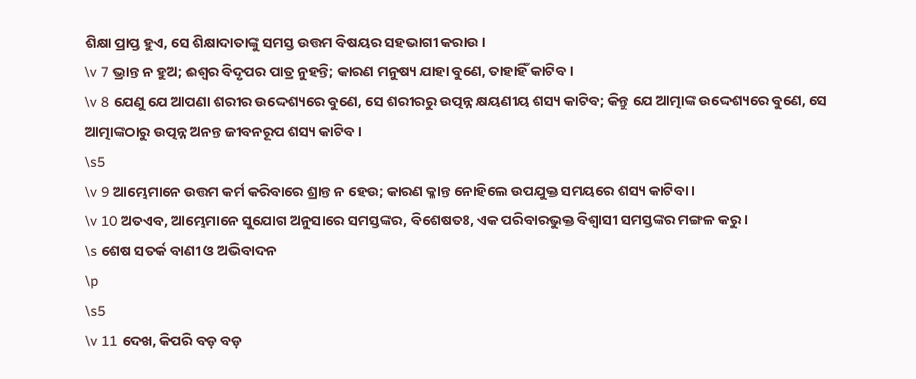ଶିକ୍ଷା ପ୍ରାପ୍ତ ହୁଏ, ସେ ଶିକ୍ଷାଦାତାଙ୍କୁ ସମସ୍ତ ଉତ୍ତମ ବିଷୟର ସହଭାଗୀ କରାଉ ।
\v 7 ଭ୍ରାନ୍ତ ନ ହୁଅ; ଈଶ୍ୱର ବିଦୃପର ପାତ୍ର ନୁହନ୍ତି; କାରଣ ମନୁଷ୍ୟ ଯାହା ବୁଣେ, ତାହାହିଁ କାଟିବ ।
\v 8 ଯେଣୁ ଯେ ଆପଣା ଶରୀର ଉଦ୍ଦେଶ୍ୟରେ ବୁଣେ, ସେ ଶରୀରରୁ ଉତ୍ପନ୍ନ କ୍ଷୟଣୀୟ ଶସ୍ୟ କାଟିବ; କିନ୍ତୁ ଯେ ଆତ୍ମାଙ୍କ ଉଦ୍ଦେଶ୍ୟରେ ବୁଣେ, ସେ ଆତ୍ମାଙ୍କଠାରୁ ଉତ୍ପନ୍ନ ଅନନ୍ତ ଜୀବନରୂପ ଶସ୍ୟ କାଟିବ ।
\s5
\v 9 ଆମ୍ଭେମାନେ ଉତ୍ତମ କର୍ମ କରିବାରେ ଶ୍ରାନ୍ତ ନ ହେଉ; କାରଣ କ୍ଳାନ୍ତ ନୋହିଲେ ଉପଯୁକ୍ତ ସମୟରେ ଶସ୍ୟ କାଟିବା ।
\v 10 ଅତଏବ, ଆମ୍ଭେମାନେ ସୁଯୋଗ ଅନୁସାରେ ସମସ୍ତଙ୍କର, ବିଶେଷତଃ, ଏକ ପରିବାରଭୁକ୍ତ ବିଶ୍ୱାସୀ ସମସ୍ତଙ୍କର ମଙ୍ଗଳ କରୁ ।
\s ଶେଷ ସତର୍କ ବାଣୀ ଓ ଅଭିବାଦନ
\p
\s5
\v 11 ଦେଖ, କିପରି ବଡ଼ ବଡ଼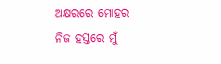ଅକ୍ଷରରେ ମୋହର ନିଜ ହସ୍ତରେ ମୁଁ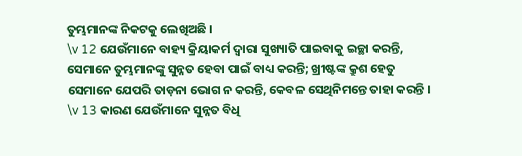ତୁମ୍ଭମାନଙ୍କ ନିକଟକୁ ଲେଖିଅଛି ।
\v 12 ଯେଉଁମାନେ ବାହ୍ୟ କ୍ରିୟାକର୍ମ ଦ୍ୱାରା ସୁଖ୍ୟାତି ପାଇବାକୁ ଇଚ୍ଛା କରନ୍ତି, ସେମାନେ ତୁମ୍ଭମାନଙ୍କୁ ସୁନ୍ନତ ହେବା ପାଇଁ ବାଧ୍ୟ କରନ୍ତି; ଖ୍ରୀଷ୍ଟଙ୍କ କ୍ରୁଶ ହେତୁ ସେମାନେ ଯେପରି ତାଡ଼ନା ଭୋଗ ନ କରନ୍ତି, କେବଳ ସେଥିନିମନ୍ତେ ତାହା କରନ୍ତି ।
\v 13 କାରଣ ଯେଉଁମାନେ ସୁନ୍ନତ ବିଧି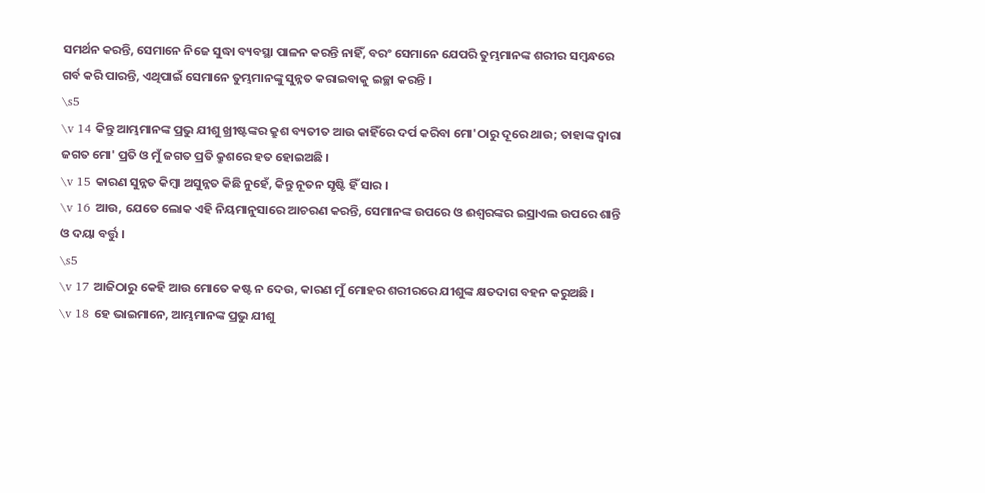ସମର୍ଥନ କରନ୍ତି, ସେମାନେ ନିଜେ ସୁଦ୍ଧା ବ୍ୟବସ୍ଥା ପାଳନ କରନ୍ତି ନାହିଁ, ବରଂ ସେମାନେ ଯେପରି ତୁମ୍ଭମାନଙ୍କ ଶରୀର ସମ୍ବନ୍ଧରେ ଗର୍ବ କରି ପାରନ୍ତି, ଏଥିପାଇଁ ସେମାନେ ତୁମ୍ଭମାନଙ୍କୁ ସୁନ୍ନତ କରାଇବାକୁ ଇଚ୍ଛା କରନ୍ତି ।
\s5
\v 14 କିନ୍ତୁ ଆମ୍ଭମାନଙ୍କ ପ୍ରଭୁ ଯୀଶୁ ଖ୍ରୀଷ୍ଟଙ୍କର କ୍ରୁଶ ବ୍ୟତୀତ ଆଉ କାହିଁରେ ଦର୍ପ କରିବା ମୋ'ଠାରୁ ଦୂରେ ଥାଉ; ତାହାଙ୍କ ଦ୍ୱାରା ଜଗତ ମୋ' ପ୍ରତି ଓ ମୁଁ ଜଗତ ପ୍ରତି କ୍ରୁଶରେ ହତ ହୋଇଅଛି ।
\v 15 କାରଣ ସୁନ୍ନତ କିମ୍ବା ଅସୁନ୍ନତ କିଛି ନୁହେଁ, କିନ୍ତୁ ନୂତନ ସୃଷ୍ଟି ହିଁ ସାର ।
\v 16 ଆଉ, ଯେତେ ଲୋକ ଏହି ନିୟମାନୁସାରେ ଆଚରଣ କରନ୍ତି, ସେମାନଙ୍କ ଉପରେ ଓ ଈଶ୍ୱରଙ୍କର ଇସ୍ରାଏଲ ଉପରେ ଶାନ୍ତି ଓ ଦୟା ବର୍ତ୍ତୁ ।
\s5
\v 17 ଆଜିଠାରୁ କେହି ଆଉ ମୋତେ କଷ୍ଟ ନ ଦେଉ, କାରଣ ମୁଁ ମୋହର ଶରୀରରେ ଯୀଶୁଙ୍କ କ୍ଷତଦାଗ ବହନ କରୁଅଛି ।
\v 18 ହେ ଭାଇମାନେ, ଆମ୍ଭମାନଙ୍କ ପ୍ରଭୁ ଯୀଶୁ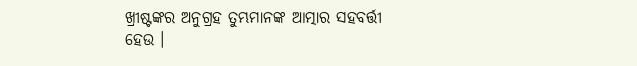ଖ୍ରୀଷ୍ଟଙ୍କର ଅନୁଗ୍ରହ ତୁମ୍ଭମାନଙ୍କ ଆତ୍ମାର ସହବର୍ତ୍ତୀ ହେଉ ।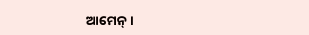ଆମେନ୍‍ ।